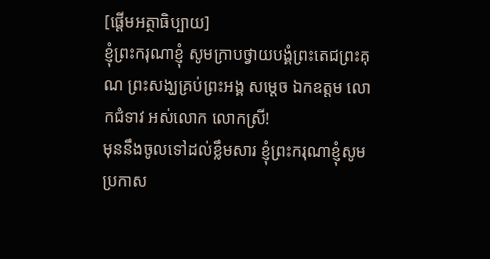[ផ្តើមអត្ថាធិប្បាយ]
ខ្ញុំព្រះករុណាខ្ញុំ សូមក្រាបថ្វាយបង្គំព្រះតេជព្រះគុណ ព្រះសង្ឃគ្រប់ព្រះអង្គ សម្តេច ឯកឧត្តម លោកជំទាវ អស់លោក លោកស្រី!
មុននឹងចូលទៅដល់ខ្លឹមសារ ខ្ញុំព្រះករុណាខ្ញុំសូមប្រកាស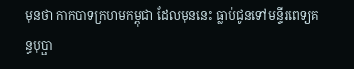មុនថា កាកបាទក្រហមកម្ពុជា ដែលមុននេះ ធ្លាប់ជូនទៅមន្ទីរពេទ្យគន្ធបុប្ផា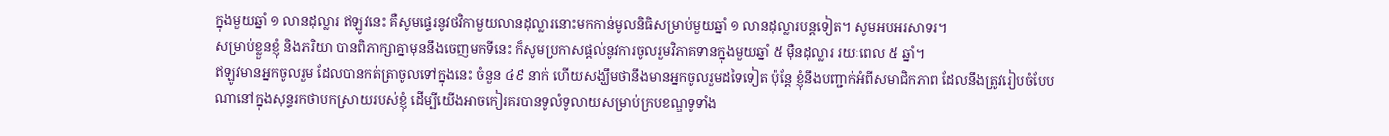ក្នុងមួយឆ្នាំ ១ លានដុល្លារ ឥឡូវនេះ គឺសូមផ្ទេរនូវថវិកាមួយលានដុល្លារនោះមកកាន់មូលនិធិសម្រាប់មួយឆ្នាំ ១ លានដុល្លារបន្តទៀត។ សូមអបអរសាទរ។
សម្រាប់ខ្លួនខ្ញុំ និងភរិយា បានពិភាក្សាគ្នាមុននឹងចេញមកទីនេះ ក៏សូមប្រកាសផ្តល់នូវការចូលរួមវិភាគទានក្នុងមួយឆ្នាំ ៥ ម៉ឺនដុល្លារ រយៈពេល ៥ ឆ្នាំ។
ឥឡូវមានអ្នកចូលរួម ដែលបានកត់ត្រាចូលទៅក្នុងនេះ ចំនួន ៤៩ នាក់ ហើយសង្ឃឹមថានឹងមានអ្នកចូលរួមដទៃទៀត ប៉ុន្តែ ខ្ញុំនឹងបញ្ជាក់អំពីសមាជិកភាព ដែលនឹងត្រូវរៀបចំបែបណានៅក្នុងសុន្ទរកថាបកស្រាយរបស់ខ្ញុំ ដើម្បីយើងអាចកៀរគរបានទូលំទូលាយសម្រាប់ក្របខណ្ឌទូទាំង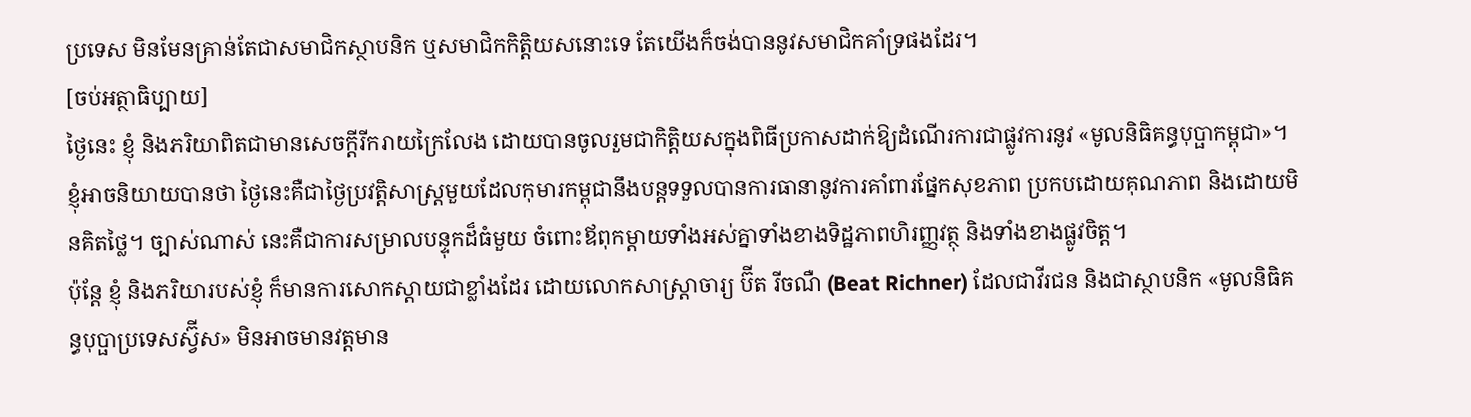ប្រទេស មិនមែនគ្រាន់តែជាសមាជិកស្ថាបនិក ឬសមាជិកកិត្តិយសនោះទេ តែយើងក៏ចង់បាននូវសមាជិកគាំទ្រផងដែរ។
[ចប់អត្ថាធិប្បាយ]
ថ្ងៃនេះ ខ្ញុំ និងភរិយាពិតជាមានសេចក្តីរីករាយក្រៃលែង ដោយបានចូលរួមជាកិតិ្តយសក្នុងពិធីប្រកាសដាក់ឱ្យដំណើរការជាផ្លូវការនូវ «មូលនិធិគន្ធបុប្ផាកម្ពុជា»។ ខ្ញុំឤចនិយាយបានថា ថៃ្ងនេះគឺជាថៃ្ងប្រវត្តិសាស្ត្រមួយដែលកុមារកម្ពុជានឹងបន្តទទួលបានការធានានូវការគាំពារផ្នែកសុខភាព ប្រកបដោយគុណភាព និងដោយមិនគិតថ្លៃ។ ច្បាស់ណាស់ នេះគឺជាការសម្រាលបន្ទុកដ៏ធំមួយ ចំពោះឪពុកម្តាយទាំងអស់គ្នាទាំងខាងទិដ្ឋភាពហិរញ្ញវត្ថុ និងទាំងខាងផ្លូវចិត្ត។
ប៉ុន្តែ ខ្ញុំ និងភរិយារបស់ខ្ញុំ ក៏មានការសោកស្តាយជាខ្លាំងដែរ ដោយលោកសាស្ត្រាចារ្យ ប៊ីត រីចណឺ (Beat Richner) ដែលជាវីរជន និងជាស្ថាបនិក «មូលនិធិគន្ធបុប្ផាប្រទេសស្វ៊ីស» មិនឤចមានវត្តមាន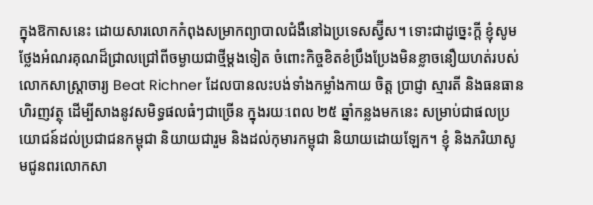ក្នុងឱកាសនេះ ដោយសារលោកកំពុងសម្រាកព្យាបាលជំងឺនៅឯប្រទេសស្វ៊ីស។ ទោះជាដូច្នេះក្តី ខ្ញុំសូមថ្លែងអំណរគុណដ៏ជ្រាលជ្រៅពីចម្ងាយជាថ្មីម្តងទៀត ចំពោះកិច្ចខិតខំប្រឹងប្រែងមិនខ្លាចនឿយហត់របស់លោកសាស្ត្រាចារ្យ Beat Richner ដែលបានលះបង់ទាំងកម្លាំងកាយ ចិត្ត ប្រាជ្ញា ស្មារតី និងធនធានហិរញវត្ថុ ដើម្បីសាងនូវសមិទ្ធផលធំៗជាច្រើន ក្នុងរយៈពេល ២៥ ឆ្នាំកន្លងមកនេះ សម្រាប់ជាផលប្រយោជន៍ដល់ប្រជាជនកម្ពុជា និយាយជារួម និងដល់កុមារកម្ពុជា និយាយដោយឡែក។ ខ្ញុំ និងភរិយាសូមជូនពរលោកសា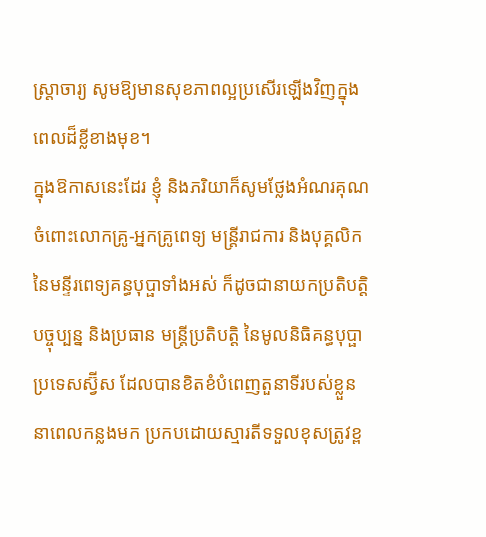ស្ត្រាចារ្យ សូមឱ្យមានសុខភាពល្អប្រសើរឡើងវិញក្នុងពេលដ៏ខ្លីខាងមុខ។
ក្នុងឱកាសនេះដែរ ខ្ញុំ និងភរិយាក៏សូមថ្លែងអំណរគុណ ចំពោះលោកគ្រូ-អ្នកគ្រូពេទ្យ មន្ត្រីរាជការ និងបុគ្គលិកនៃមន្ទីរពេទ្យគន្ធបុប្ផាទាំងអស់ ក៏ដូចជានាយកប្រតិបត្តិបច្ចុប្បន្ន និងប្រធាន មន្ត្រីប្រតិបត្តិ នៃមូលនិធិគន្ធបុប្ផាប្រទេសស្វ៊ីស ដែលបានខិតខំបំពេញតួនាទីរបស់ខ្លួននាពេលកន្លងមក ប្រកបដោយស្មារតីទទួលខុសត្រូវខ្ព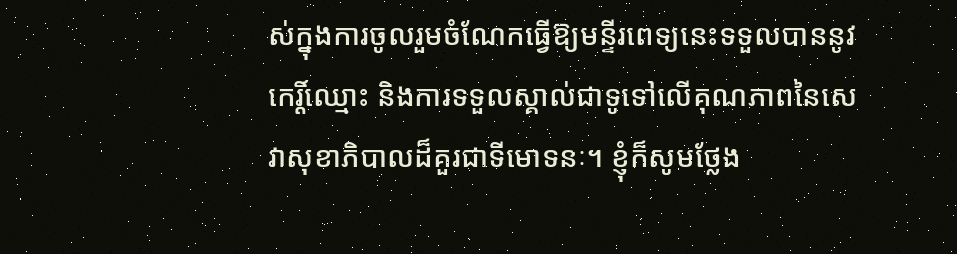ស់ក្នុងការចូលរួមចំណែកធ្វើឱ្យមន្ទីរពេទ្យនេះទទួលបាននូវកេរ្តិ៍ឈ្មោះ និងការទទួលស្គាល់ជាទូទៅលើគុណភាពនៃសេវាសុខាភិបាលដ៏គួរជាទីមោទនៈ។ ខ្ញុំក៏សូមថ្លែង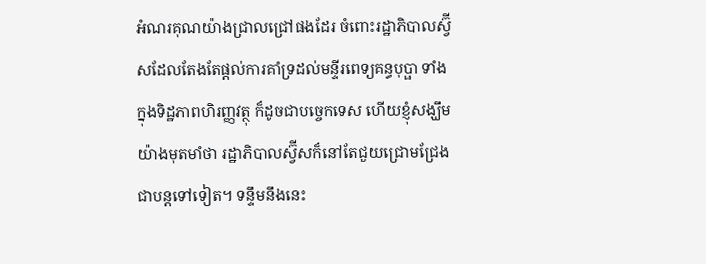អំណរគុណយ៉ាងជ្រាលជ្រៅផងដែរ ចំពោះរដ្ឋាភិបាលស្វ៊ីសដែលតែងតែផ្តល់ការគាំទ្រដល់មន្ទីរពេទ្យគន្ធបុប្ផា ទាំងក្នុងទិដ្ឋភាពហិរញ្ញវត្ថុ ក៏ដូចជាបចេ្ចកទេស ហើយខ្ញុំសង្ឃឹមយ៉ាងមុតមាំថា រដ្ឋាភិបាលស្វ៊ីសក៏នៅតែជួយជ្រោមជ្រែងជាបន្តទៅទៀត។ ទន្ទឹមនឹងនេះ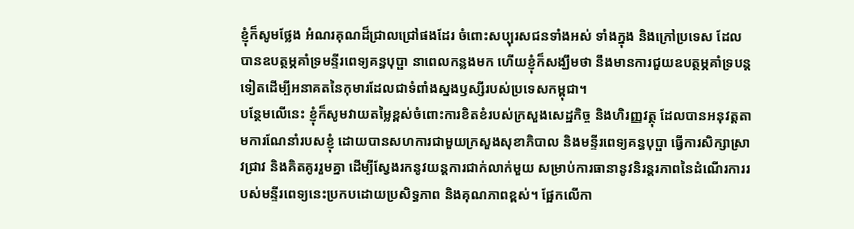ខ្ញុំក៏សូមថែ្លង អំណរគុណដ៏ជ្រាលជ្រៅផងដែរ ចំពោះសប្បុរសជនទាំងអស់ ទាំងក្នុង និងក្រៅប្រទេស ដែលបានឧបត្ថម្ភគាំទ្រមន្ទីរពេទ្យគន្ធបុប្ផា នាពេលកន្លងមក ហើយខ្ញុំក៏សង្ឃឹមថា នឹងមានការជួយឧបត្ថម្ភគាំទ្របន្តទៀតដើម្បីអនាគតនៃកុមារដែលជាទំពាំងស្នងឫស្សីរបស់ប្រទេសកម្ពុជា។
បន្ថែមលើនេះ ខ្ញុំក៏សូមវាយតមៃ្លខ្ពស់ចំពោះការខិតខំរបស់ក្រសួងសេដ្ឋកិច្ច និងហិរញ្ញវត្ថុ ដែលបានអនុវត្តតាមការណែនាំរបសខ្ញុំ ដោយបានសហការជាមួយក្រសួងសុខាភិបាល និងមន្ទីរពេទ្យគន្ធបុប្ផា ធ្វើការសិក្សាស្រាវជ្រាវ និងគិតគូររួមគ្នា ដើម្បីស្វែងរកនូវយន្តការជាក់លាក់មួយ សម្រាប់ការធានានូវនិរន្តរភាពនៃដំណើរការរបស់មន្ទីរពេទ្យនេះប្រកបដោយប្រសិទ្ធភាព និងគុណភាពខ្ពស់។ ផ្អែកលើកា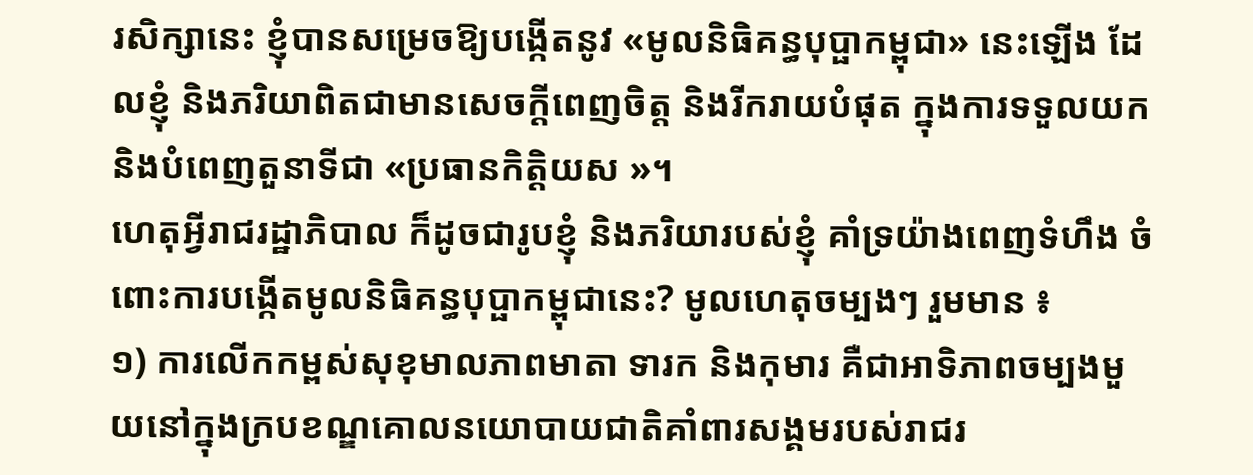រសិក្សានេះ ខ្ញុំបានសម្រេចឱ្យបង្កើតនូវ «មូលនិធិគន្ធបុប្ផាកម្ពុជា» នេះឡើង ដែលខ្ញុំ និងភរិយាពិតជាមានសេចក្តីពេញចិត្ត និងរីករាយបំផុត ក្នុងការទទួលយក និងបំពេញតួនាទីជា «ប្រធានកិត្តិយស »។
ហេតុអ្វីរាជរដ្ឋាភិបាល ក៏ដូចជារូបខ្ញុំ និងភរិយារបស់ខ្ញុំ គាំទ្រយ៉ាងពេញទំហឹង ចំពោះការបង្កើតមូលនិធិគន្ធបុប្ផាកម្ពុជានេះ? មូលហេតុចម្បងៗ រួមមាន ៖
១) ការលើកកម្ពស់សុខុមាលភាពមាតា ទារក និងកុមារ គឺជាឤទិភាពចម្បងមួយនៅក្នុងក្របខណ្ឌគោលនយោបាយជាតិគាំពារសង្គមរបស់រាជរ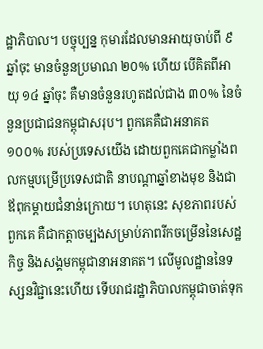ដ្ឋាភិបាល។ បច្ចុប្បន្ន កុមារដែលមានឤយុចាប់ពី ៩ ឆ្នាំចុះ មានចំនួនប្រមាណ ២០% ហើយ បើគិតពីឤយុ ១៤ ឆ្នាំចុះ គឺមានចំនួនរហូតដល់ជាង ៣០% នៃចំនួនប្រជាជនកម្ពុជាសរុប។ ពួកគេគឺជាអនាគត ១០០% របស់ប្រទេសយើង ដោយពួកគេជាកម្លាំងពលកម្មបម្រើប្រទេសជាតិ នាបណ្តាឆ្នាំខាងមុខ និងជាឪពុកម្តាយជំនាន់ក្រោយ។ ហេតុនេះ សុខភាពរបស់ពួកគេ គឺជាកត្តាចម្បងសម្រាប់ភាពរីកចម្រើននៃសេដ្ឋកិច្ច និងសង្គមកម្ពុជានាអនាគត។ លើមូលដ្ឋាននៃទស្សនវិជ្ជានេះហើយ ទើបរាជរដ្ឋាភិបាលកម្ពុជាចាត់ទុក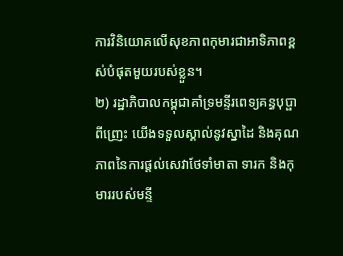ការវិនិយោគលើសុខភាពកុមារជាឤទិភាពខ្ពស់បំផុតមួយរបស់ខ្លួន។
២) រដ្ឋាភិបាលកម្ពុជាគាំទ្រមន្ទីរពេទ្យគន្ធបុប្ផា ពីញ្រេះ យើងទទួលស្គាល់នូវស្នាដៃ និងគុណភាពនៃការផ្តល់សេវាថែទាំមាតា ទារក និងកុមាររបស់មន្ទី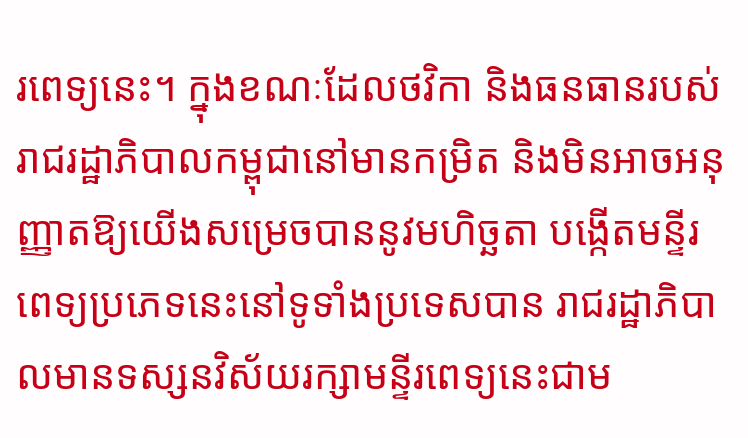រពេទ្យនេះ។ ក្នុងខណៈដែលថវិកា និងធនធានរបស់រាជរដ្ឋាភិបាលកម្ពុជានៅមានកម្រិត និងមិនឤចអនុញ្ញាតឱ្យយើងសម្រេចបាននូវមហិច្ឆតា បង្កើតមន្ទីរពេទ្យប្រភេទនេះនៅទូទាំងប្រទេសបាន រាជរដ្ឋាភិបាលមានទស្សនវិស័យរក្សាមន្ទីរពេទ្យនេះជាម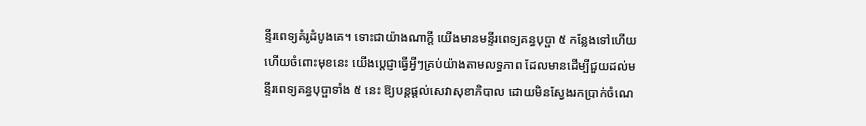ន្ទីរពេទ្យគំរូដំបូងគេ។ ទោះជាយ៉ាងណាក្តី យើងមានមន្ទីរពេទ្យគន្ធបុប្ផា ៥ កន្លែងទៅហើយ ហើយចំពោះមុខនេះ យើងប្តេជ្ញាធ្វើអ្វីៗគ្រប់យ៉ាងតាមលទ្ធភាព ដែលមានដើម្បីជួយដល់មន្ទីរពេទ្យគន្ធបុប្ផាទាំង ៥ នេះ ឱ្យបន្តផ្តល់សេវាសុខាភិបាល ដោយមិនស្វែងរកប្រាក់ចំណេ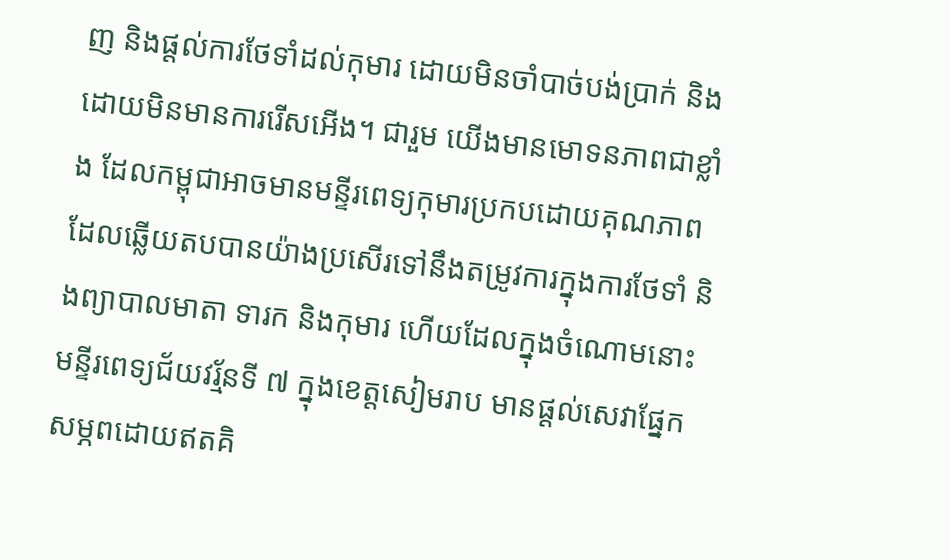ញ និងផ្តល់ការថែទាំដល់កុមារ ដោយមិនចាំបាច់បង់ប្រាក់ និងដោយមិនមានការរើសអើង។ ជារួម យើងមានមោទនភាពជាខ្លាំង ដែលកម្ពុជាឤចមានមន្ទីរពេទ្យកុមារប្រកបដោយគុណភាព ដែលឆ្លើយតបបានយ៉ាងប្រសើរទៅនឹងតម្រូវការក្នុងការថែទាំ និងព្យាបាលមាតា ទារក និងកុមារ ហើយដែលក្នុងចំណោមនោះ មន្ទីរពេទ្យជ័យវរ្ម័នទី ៧ ក្នុងខេត្តសៀមរាប មានផ្តល់សេវាផ្នែកសម្ភពដោយឥតគិ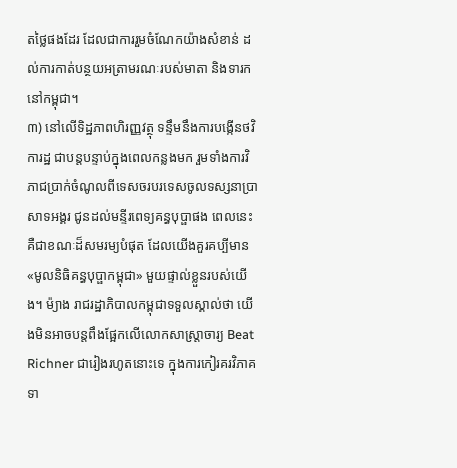តថ្លៃផងដែរ ដែលជាការរួមចំណែកយ៉ាងសំខាន់ ដល់ការកាត់បន្ថយអត្រាមរណៈរបស់មាតា និងទារកនៅកម្ពុជា។
៣) នៅលើទិដ្ឋភាពហិរញ្ញវត្ថុ ទន្ទឹមនឹងការបង្កើនថវិការដ្ឋ ជាបន្តបន្ទាប់ក្នុងពេលកន្លងមក រួមទាំងការវិភាជប្រាក់ចំណូលពីទេសចរបរទេសចូលទស្សនាប្រាសាទអង្គរ ជូនដល់មន្ទីរពេទ្យគន្ធបុប្ផាផង ពេលនេះ គឺជាខណៈដ៏សមរម្យបំផុត ដែលយើងគួរគប្បីមាន «មូលនិធិគន្ធបុប្ផាកម្ពុជា» មួយផ្ទាល់ខ្លួនរបស់យើង។ ម៉្យាង រាជរដ្ឋាភិបាលកម្ពុជាទទួលស្គាល់ថា យើងមិនឤចបន្តពឹងផែ្អកលើលោកសាស្ត្រាចារ្យ Beat Richner ជារៀងរហូតនោះទេ ក្នុងការកៀរគរវិភាគទា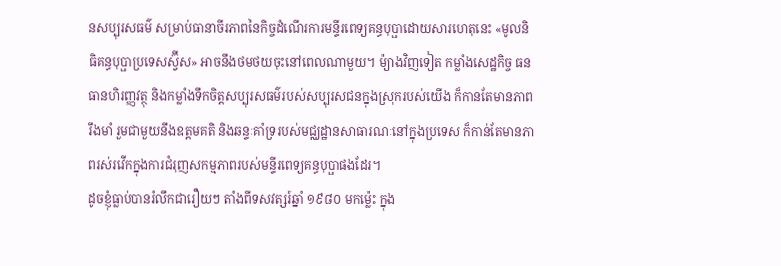នសប្បុរសធម៌ សម្រាប់ធានាចីរភាពនៃកិច្ចដំណើរការមន្ទីរពេទ្យគន្ធបុប្ផាដោយសារហេតុនេះ «មូលនិធិគន្ធបុប្ផាប្រទេសស្វ៊ីស» ឤចនឹងថមថយចុះនៅពេលណាមួយ។ ម៉្យាងវិញទៀត កម្លាំងសេដ្ឋកិច្ច ធនធានហិរញ្ញវត្ថុ និងកម្លាំងទឹកចិត្តសប្បុរសធម៌របស់សប្បុរសជនក្នុងស្រុករបស់យើង ក៏កានតែមានភាពរឹងមាំ រួមជាមួយនឹងឧត្តមគតិ និងឆន្ទៈគាំទ្ររបស់មជ្ឈដ្ឋានសាធារណៈនៅក្នុងប្រទេស ក៏កាន់តែមានភាពរស់រវើកក្នុងការជំរុញសកម្មភាពរបស់មន្ទីរពេទ្យគន្ធបុប្ផាផងដែរ។
ដូចខ្ញុំធ្លាប់បានរំលឹកជារឿយៗ តាំងពីទសវត្សរ៍ឆ្នាំ ១៩៨០ មកម៉្លេះ ក្នុង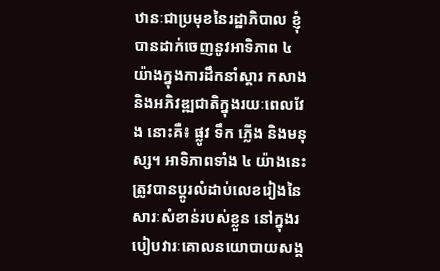ឋានៈជាប្រមុខនៃរដ្ឋាភិបាល ខ្ញុំបានដាក់ចេញនូវឤទិភាព ៤ យ៉ាងក្នុងការដឹកនាំស្តារ កសាង និងអភិវឌ្ឍជាតិក្នុងរយៈពេលវែង នោះគឺ៖ ផ្លូវ ទឹក ភ្លើង និងមនុស្ស។ ឤទិភាពទាំង ៤ យ៉ាងនេះ ត្រូវបានប្តូរលំដាប់លេខរៀងនៃសារៈសំខាន់របស់ខ្លួន នៅក្នុងរបៀបវារៈគោលនយោបាយសង្គ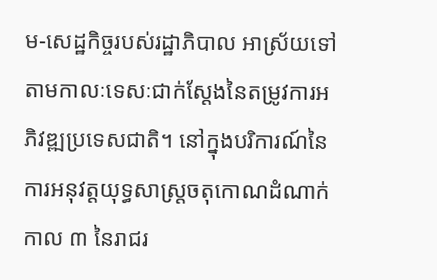ម-សេដ្ឋកិច្ចរបស់រដ្ឋាភិបាល ឤស្រ័យទៅតាមកាលៈទេសៈជាក់ស្តែងនៃតម្រូវការអភិវឌ្ឍប្រទេសជាតិ។ នៅក្នុងបរិការណ៍នៃការអនុវត្តយុទ្ធសាស្ត្រចតុកោណដំណាក់កាល ៣ នៃរាជរ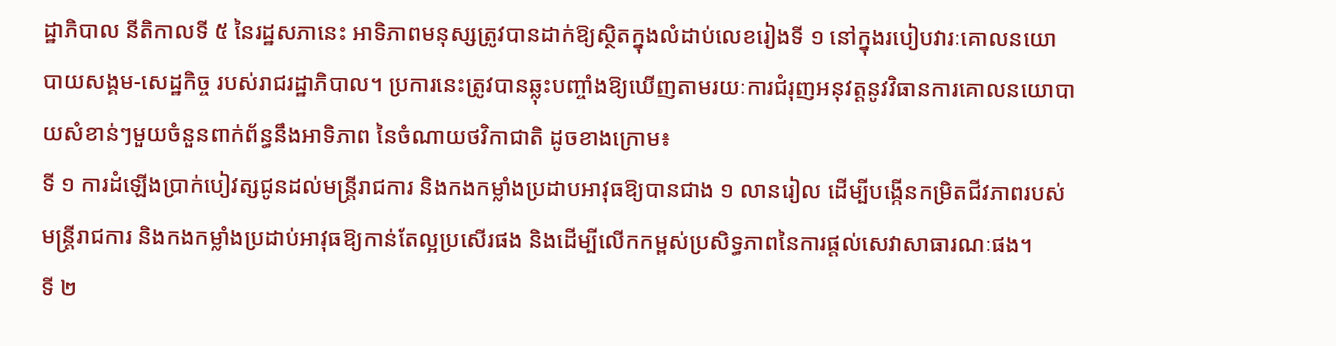ដ្ឋាភិបាល នីតិកាលទី ៥ នៃរដ្ឋសភានេះ ឤទិភាពមនុស្សត្រូវបានដាក់ឱ្យស្ថិតក្នុងលំដាប់លេខរៀងទី ១ នៅក្នុងរបៀបវារៈគោលនយោបាយសង្គម-សេដ្ឋកិច្ច របស់រាជរដ្ឋាភិបាល។ ប្រការនេះត្រូវបានឆ្លុះបញ្ចាំងឱ្យឃើញតាមរយៈការជំរុញអនុវត្តនូវវិធានការគោលនយោបាយសំខាន់ៗមួយចំនួនពាក់ព័ន្ធនឹងឤទិភាព នៃចំណាយថវិកាជាតិ ដូចខាងក្រោម៖
ទី ១ ការដំឡើងប្រាក់បៀវត្សជូនដល់មន្ត្រីរាជការ និងកងកម្លាំងប្រដាបអាវុធឱ្យបានជាង ១ លានរៀល ដើម្បីបង្កើនកម្រិតជីវភាពរបស់មន្ត្រីរាជការ និងកងកម្លាំងប្រដាប់ឤវុធឱ្យកាន់តែល្អប្រសើរផង និងដើម្បីលើកកម្ពស់ប្រសិទ្ធភាពនៃការផ្តល់សេវាសាធារណៈផង។
ទី ២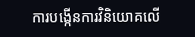ការបង្កើនការវិនិយោគលើ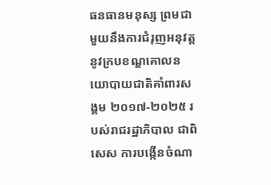ធនធានមនុស្ស ព្រមជាមួយនឹងការជំរុញអនុវត្តនូវក្របខណ្ឌគោលនយោបាយជាតិគាំពារសង្គម ២០១៧-២០២៥ របស់រាជរដ្ឋាភិបាល ជាពិសេស ការបង្កើនចំណា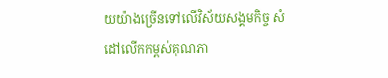យយ៉ាងច្រើនទៅលើវិស័យសង្គមកិច្ច សំដៅលើកកម្ពស់គុណភា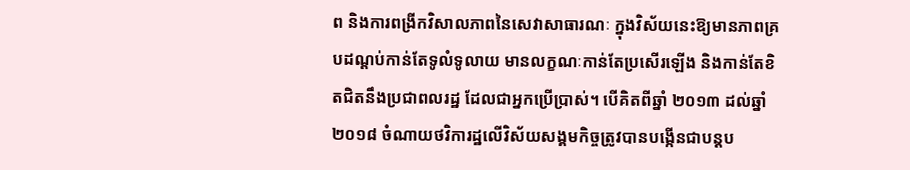ព និងការពង្រីកវិសាលភាពនៃសេវាសាធារណៈ ក្នុងវិស័យនេះឱ្យមានភាពគ្របដណ្តប់កាន់តែទូលំទូលាយ មានលក្ខណៈកាន់តែប្រសើរឡើង និងកាន់តែខិតជិតនឹងប្រជាពលរដ្ឋ ដែលជាអ្នកប្រើប្រាស់។ បើគិតពីឆ្នាំ ២០១៣ ដល់ឆ្នាំ ២០១៨ ចំណាយថវិការដ្ឋលើវិស័យសង្គមកិច្ចត្រូវបានបង្កើនជាបន្តប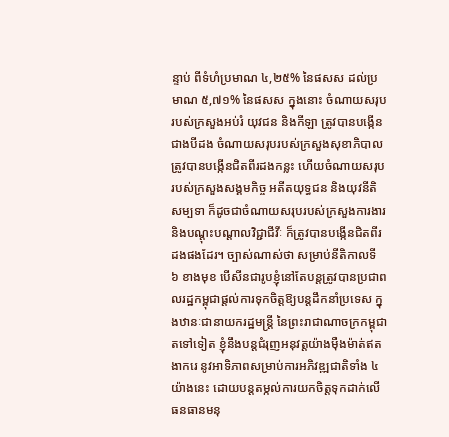ន្ទាប់ ពីទំហំប្រមាណ ៤,២៥% នៃផសស ដល់ប្រមាណ ៥,៧១% នៃផសស ក្នុងនោះ ចំណាយសរុបរបស់ក្រសួងអប់រំ យុវជន និងកីឡា ត្រូវបានបង្កើនជាងបីដង ចំណាយសរុបរបស់ក្រសួងសុខាភិបាលត្រូវបានបង្កើនជិតពីរដងកន្លះ ហើយចំណាយសរុបរបស់ក្រសួងសង្គមកិច្ច អតីតយុទ្ធជន និងយុវនីតិសម្បទា ក៏ដូចជាចំណាយសរុបរបស់ក្រសួងការងារ និងបណ្តុះបណ្តាលវិជ្ជាជីវីៈ ក៏ត្រូវបានបង្កើនជិតពីរដងផងដែរ។ ច្បាស់ណាស់ថា សម្រាប់នីតិកាលទី ៦ ខាងមុខ បើសីនជារូបខ្ញុំនៅតែបន្តត្រូវបានប្រជាពលរដ្ឋកម្ពុជាផ្តល់ការទុកចិត្តឱ្យបន្តដឹកនាំប្រទេស ក្នុងឋានៈជានាយករដ្ឋមន្ត្រី នៃព្រះរាជាណាចក្រកម្ពុជាតទៅទៀត ខ្ញុំនឹងបន្តជំរុញអនុវត្តយ៉ាងម៉ឺងម៉ាត់ឥតងាករេ នូវឤទិភាពសម្រាប់ការអភិវឌ្ឍជាតិទាំង ៤ យ៉ាងនេះ ដោយបន្តតម្កល់ការយកចិត្តទុកដាក់លើធនធានមនុ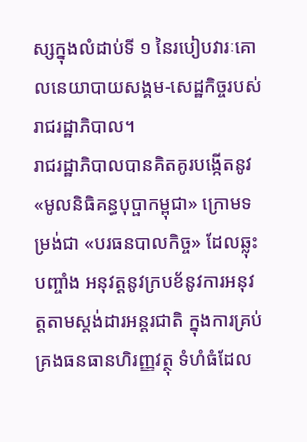ស្សក្នុងលំដាប់ទី ១ នៃរបៀបវារៈគោលនេយាបាយសង្គម-សេដ្ឋកិច្ចរបស់រាជរដ្ឋាភិបាល។
រាជរដ្ឋាភិបាលបានគិតគូរបង្កើតនូវ «មូលនិធិគន្ធបុប្ផាកម្ពុជា» ក្រោមទម្រង់ជា «បរធនបាលកិច្ច» ដែលឆ្លុះបញ្ចាំង អនុវត្តនូវក្របខ័នូវការអនុវត្តតាមស្តង់ដារអន្តរជាតិ ក្នុងការគ្រប់គ្រងធនធានហិរញ្ញវត្ថុ ទំហំធំដែល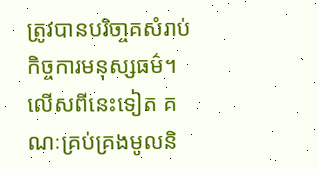ត្រូវបានបរិចា្ចគសំរាប់កិច្ចការមនុស្សធម៌។ លើសពីនេះទៀត គណៈគ្រប់គ្រងមូលនិ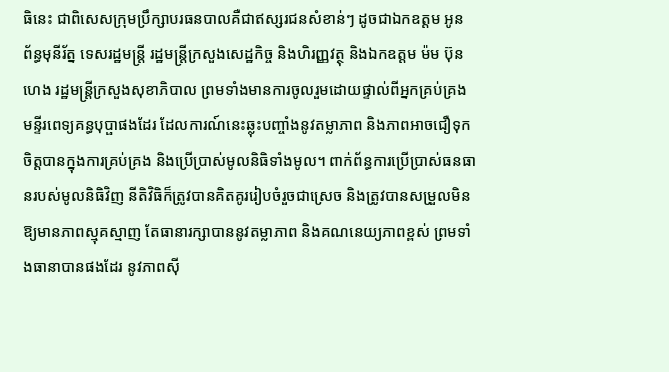ធិនេះ ជាពិសេសក្រុមប្រឹក្សាបរធនបាលគឺជាឥស្សរជនសំខាន់ៗ ដូចជាឯកឧត្តម អូន ព័ន្ធមុនីរ័ត្ន ទេសរដ្ឋមន្ត្រី រដ្ឋមន្ត្រីក្រសួងសេដ្ឋកិច្ច និងហិរញ្ញវត្ថុ និងឯកឧត្តម ម៉ម ប៊ុនហេង រដ្ឋមន្ត្រីក្រសួងសុខាភិបាល ព្រមទាំងមានការចូលរួមដោយផ្ទាល់ពីអ្នកគ្រប់គ្រងមន្ទីរពេទ្យគន្ធបុប្ផាផងដែរ ដែលការណ៍នេះឆ្លុះបញ្ចាំងនូវតម្លាភាព និងភាពឤចជឿទុកចិត្តបានក្នុងការគ្រប់គ្រង និងប្រើប្រាស់មូលនិធិទាំងមូល។ ពាក់ព័ន្ធការប្រើប្រាស់ធនធានរបស់មូលនិធិវិញ នីតិវិធិក៏ត្រូវបានគិតគូររៀបចំរួចជាស្រេច និងត្រូវបានសម្រួលមិនឱ្យមានភាពស្មុគស្មាញ តែធានារក្សាបាននូវតម្លាភាព និងគណនេយ្យភាពខ្ពស់ ព្រមទាំងធានាបានផងដែរ នូវភាពស៊ី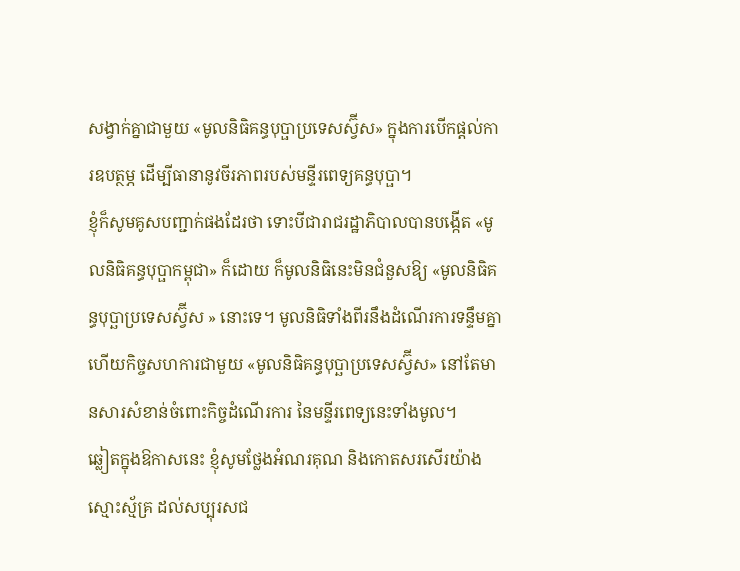សង្វាក់គ្នាជាមួយ «មូលនិធិគន្ធបុប្ផាប្រទេសស្វ៊ីស» ក្នុងការបើកផ្តល់ការឧបត្ថម្ភ ដើម្បីធានានូវចីរភាពរបស់មន្ទីរពេទ្យគន្ធបុប្ផា។
ខ្ញុំក៏សូមគូសបញ្ជាក់ផងដែរថា ទោះបីជារាជរដ្ឋាភិបាលបានបង្កើត «មូលនិធិគន្ធបុប្ផាកម្ពុជា» ក៏ដោយ ក៏មូលនិធិនេះមិនជំនួសឱ្យ «មូលនិធិគន្ធបុប្ឆាប្រទេសស្វ៊ីស » នោះទេ។ មូលនិធិទាំងពីរនឹងដំណើរការទន្ទឹមគ្នា ហើយកិច្ចសហការជាមួយ «មូលនិធិគន្ធបុប្ឆាប្រទេសស្វ៊ីស» នៅតែមានសារសំខាន់ចំពោះកិច្ចដំណើរការ នៃមន្ទីរពេទ្យនេះទាំងមូល។
ឆ្លៀតក្នុងឱកាសនេះ ខ្ញុំសូមថ្លែងអំណរគុណ និងកោតសរសើរយ៉ាងស្មោះស្ម័គ្រ ដល់សប្បុរសជ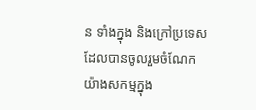ន ទាំងក្នុង និងក្រៅប្រទេស ដែលបានចូលរួមចំណែកយ៉ាងសកម្មក្នុង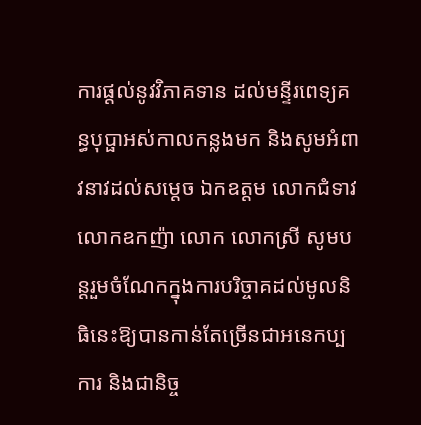ការផ្តល់នូវវិភាគទាន ដល់មន្ទីរពេទ្យគន្ធបុប្ផាអស់កាលកន្លងមក និងសូមអំពាវនាវដល់សម្តេច ឯកឧត្តម លោកជំទាវ លោកឧកញ៉ា លោក លោកស្រី សូមបន្តរួមចំណែកក្នុងការបរិច្ចាគដល់មូលនិធិនេះឱ្យបានកាន់តែច្រើនជាអនេកប្បការ និងជានិច្ច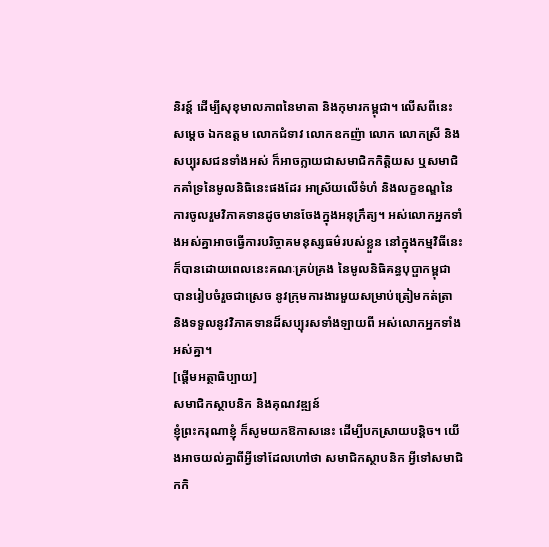និរន្ត៍ ដើម្បីសុខុមាលភាពនៃមាតា និងកុមារកម្ពុជា។ លើសពីនេះ សម្តេច ឯកឧត្តម លោកជំទាវ លោកឧកញ៉ា លោក លោកស្រី និង សប្បុរសជនទាំងអស់ ក៏ឤចក្លាយជាសមាជិកកិត្តិយស ឬសមាជិកគាំទ្រនៃមូលនិធិនេះផងដែរ ឤស្រ័យលើទំហំ និងលក្ខខណ្ឌនៃការចូលរួមវិភាគទានដូចមានចែងក្នុងអនុក្រឹត្យ។ អស់លោកអ្នកទាំងអស់គ្នាឤចធ្វើការបរិច្ចាគមនុស្សធម៌របស់ខ្លួន នៅក្នុងកម្មវិធីនេះក៏បានដោយពេលនេះគណៈគ្រប់គ្រង នៃមូលនិធិគន្ធបុប្ផាកម្ពុជា បានរៀបចំរួចជាស្រេច នូវក្រុមការងារមួយសម្រាប់ត្រៀមកត់ត្រា និងទទួលនូវវិភាគទានដ៏សប្បុរសទាំងឡាយពី អស់លោកអ្នកទាំងអស់គ្នា។
[ផ្តើមអត្ថាធិប្បាយ]
សមាជិកស្ថាបនិក និងគុណវឌ្ឍន៍
ខ្ញុំព្រះករុណាខ្ញុំ ក៏សូមយកឱកាសនេះ ដើម្បីបកស្រាយបន្តិច។ យើងអាចយល់គ្នាពីអ្វីទៅដែលហៅថា សមាជិកស្ថាបនិក អ្វីទៅសមាជិកកិ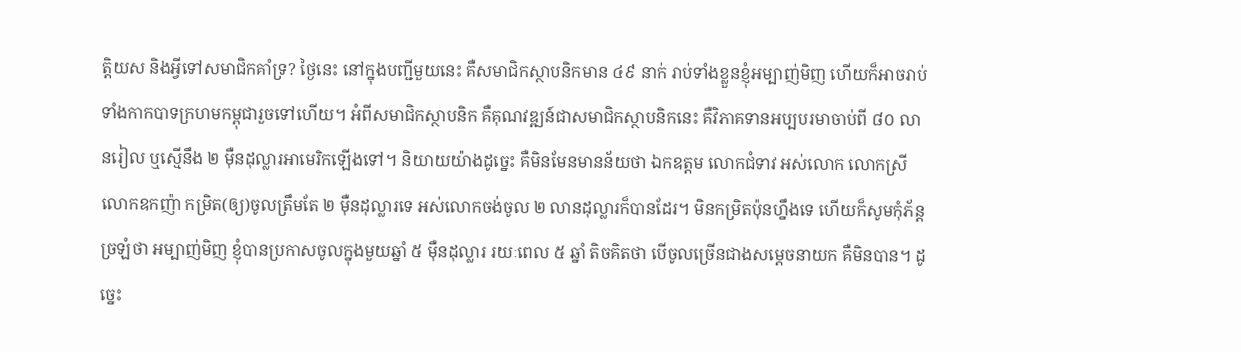ត្តិយស និងអ្វីទៅសមាជិកគាំទ្រ? ថ្ងៃនេះ នៅក្នុងបញ្ជីមួយនេះ គឺសមាជិកស្ថាបនិកមាន ៤៩ នាក់ រាប់ទាំងខ្លួនខ្ញុំអម្បាញ់មិញ ហើយក៏អាចរាប់ទាំងកាកបាទក្រហមកម្ពុជារួចទៅហើយ។ អំពីសមាជិកស្ថាបនិក គឺគុណវឌ្ឍន៍ជាសមាជិកស្ថាបនិកនេះ គឺវិភាគទានអប្បបរមាចាប់ពី ៨០ លានរៀល ឬស្មើនឹង ២ ម៉ឺនដុល្លារអាមេរិកឡើងទៅ។ និយាយយ៉ាងដូច្នេះ គឺមិនមែនមានន័យថា ឯកឧត្តម លោកជំទាវ អស់លោក លោកស្រី លោកឧកញ៉ា កម្រិត(ឲ្យ)ចូលត្រឹមតែ ២ ម៉ឺនដុល្លារទេ អស់លោកចង់ចូល ២ លានដុល្លារក៏បានដែរ។ មិនកម្រិតប៉ុនហ្នឹងទេ ហើយក៏សូមកុំភ័ន្តច្រឡំថា អម្បាញ់មិញ ខ្ញុំបានប្រកាសចូលក្នុងមួយឆ្នាំ ៥ ម៉ឺនដុល្លារ រយៈពេល ៥ ឆ្នាំ តិចគិតថា បើចូលច្រើនជាងសម្តេចនាយក គឺមិនបាន។ ដូច្នេះ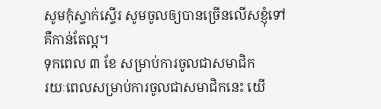សូមកុំស្ទាក់ស្ទើរ សូមចូលឲ្យបានច្រើនលើសខ្ញុំទៅ គឺកាន់តែល្អ។
ទុកពេល ៣ ខែ សម្រាប់ការចូលជាសមាជិក
រយៈពេលសម្រាប់ការចូលជាសមាជិកនេះ យើ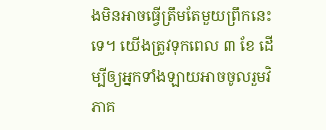ងមិនអាចធ្វើត្រឹមតែមួយព្រឹកនេះទេ។ យើងត្រូវទុកពេល ៣ ខែ ដើម្បីឲ្យអ្នកទាំងឡាយអាចចូលរួមវិភាគ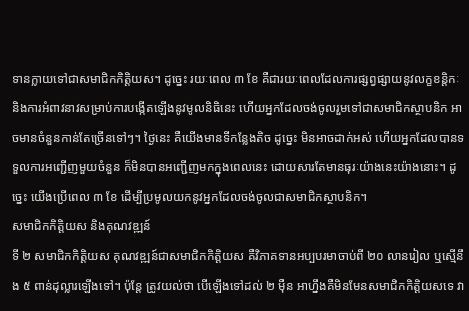ទានក្លាយទៅជាសមាជិកកិត្តិយស។ ដូច្នេះ រយៈពេល ៣ ខែ គឺជារយៈពេលដែលការផ្សព្វផ្សាយនូវលក្ខខន្តិកៈ និងការអំពាវនាវសម្រាប់ការបង្កើតឡើងនូវមូលនិធិនេះ ហើយអ្នកដែលចង់ចូលរួមទៅជាសមាជិកស្ថាបនិក អាចមានចំនួនកាន់តែច្រើនទៅៗ។ ថ្ងៃនេះ គឺយើងមានទីកន្លែងតិច ដូច្នេះ មិនអាចដាក់អស់ ហើយអ្នកដែលបានទទួលការអញ្ជើញមួយចំនួន ក៏មិនបានអញ្ជើញមកក្នុងពេលនេះ ដោយសារតែមានធុរៈយ៉ាងនេះយ៉ាងនោះ។ ដូច្នេះ យើងប្រើពេល ៣ ខែ ដើម្បីប្រមូលយកនូវអ្នកដែលចង់ចូលជាសមាជិកស្ថាបនិក។
សមាជិកកិត្តិយស និងគុណវឌ្ឍន៍
ទី ២ សមាជិកកិត្តិយស គុណវឌ្ឍន៍ជាសមាជិកកិត្តិយស គឺវិភាគទានអប្បបរមាចាប់ពី ២០ លានរៀល ឬស្មើនឹង ៥ ពាន់ដុល្លារឡើងទៅ។ ប៉ុន្តែ ត្រូវយល់ថា បើឡើងទៅដល់ ២ ម៉ឺន អាហ្នឹងគឺមិនមែនសមាជិកកិត្តិយសទេ វា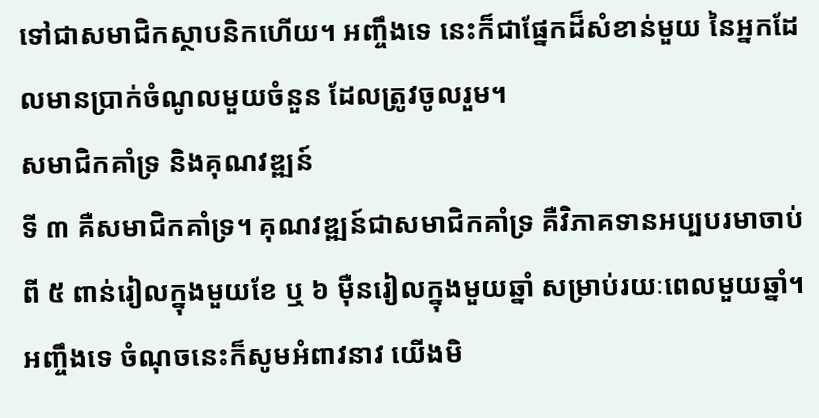ទៅជាសមាជិកស្ថាបនិកហើយ។ អញ្ចឹងទេ នេះក៏ជាផ្នែកដ៏សំខាន់មួយ នៃអ្នកដែលមានប្រាក់ចំណូលមួយចំនួន ដែលត្រូវចូលរួម។
សមាជិកគាំទ្រ និងគុណវឌ្ឍន៍
ទី ៣ គឺសមាជិកគាំទ្រ។ គុណវឌ្ឍន៍ជាសមាជិកគាំទ្រ គឺវិភាគទានអប្បបរមាចាប់ពី ៥ ពាន់រៀលក្នុងមួយខែ ឬ ៦ ម៉ឺនរៀលក្នុងមួយឆ្នាំ សម្រាប់រយៈពេលមួយឆ្នាំ។ អញ្ចឹងទេ ចំណុចនេះក៏សូមអំពាវនាវ យើងមិ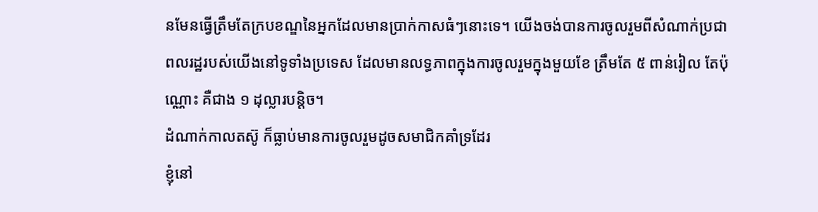នមែនធ្វើត្រឹមតែក្របខណ្ឌនៃអ្នកដែលមានប្រាក់កាសធំៗនោះទេ។ យើងចង់បានការចូលរួមពីសំណាក់ប្រជាពលរដ្ឋរបស់យើងនៅទូទាំងប្រទេស ដែលមានលទ្ធភាពក្នុងការចូលរួមក្នុងមួយខែ ត្រឹមតែ ៥ ពាន់រៀល តែប៉ុណ្ណោះ គឺជាង ១ ដុល្លារបន្តិច។
ដំណាក់កាលតស៊ូ ក៏ធ្លាប់មានការចូលរួមដូចសមាជិកគាំទ្រដែរ
ខ្ញុំនៅ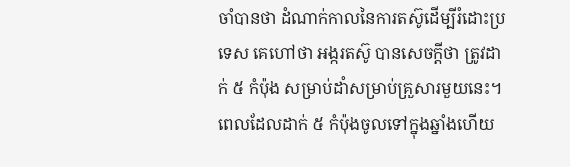ចាំបានថា ដំណាក់កាលនៃការតស៊ូដើម្បីរំដោះប្រទេស គេហៅថា អង្ករតស៊ូ បានសេចក្តីថា ត្រូវដាក់ ៥ កំប៉ុង សម្រាប់ដាំសម្រាប់គ្រួសារមួយនេះ។ ពេលដែលដាក់ ៥ កំប៉ុងចូលទៅក្នុងឆ្នាំងហើយ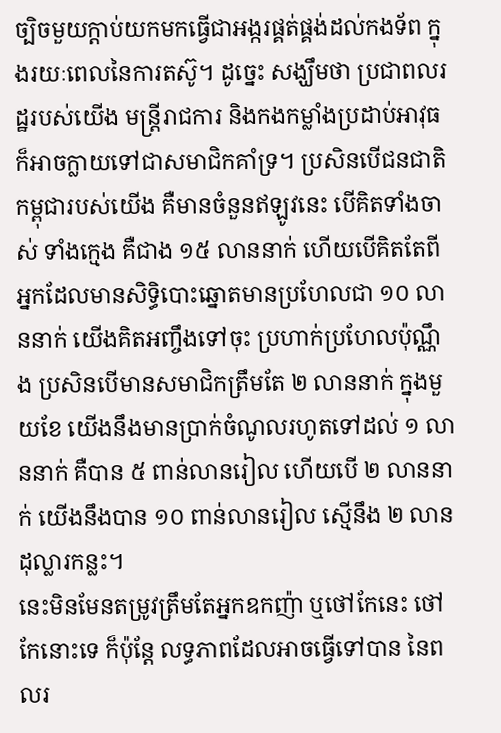ច្បិចមួយក្តាប់យកមកធ្វើជាអង្ករផ្គត់ផ្គង់ដល់កងទ័ព ក្នុងរយៈពេលនៃការតស៊ូ។ ដូច្នេះ សង្ឃឹមថា ប្រជាពលរដ្ឋរបស់យើង មន្រ្តីរាជការ និងកងកម្លាំងប្រដាប់អាវុធ ក៏អាចក្លាយទៅជាសមាជិកគាំទ្រ។ ប្រសិនបើជនជាតិកម្ពុជារបស់យើង គឺមានចំនួនឥឡូវនេះ បើគិតទាំងចាស់ ទាំងក្មេង គឺជាង ១៥ លាននាក់ ហើយបើគិតតែពីអ្នកដែលមានសិទ្ធិបោះឆ្នោតមានប្រហែលជា ១០ លាននាក់ យើងគិតអញ្ចឹងទៅចុះ ប្រហាក់ប្រហែលប៉ុណ្ណឹង ប្រសិនបើមានសមាជិកត្រឹមតែ ២ លាននាក់ ក្នុងមួយខែ យើងនឹងមានប្រាក់ចំណូលរហូតទៅដល់ ១ លាននាក់ គឺបាន ៥ ពាន់លានរៀល ហើយបើ ២ លាននាក់ យើងនឹងបាន ១០ ពាន់លានរៀល ស្មើនឹង ២ លានដុល្លារកន្លះ។
នេះមិនមែនតម្រូវត្រឹមតែអ្នកឧកញ៉ា ឬថៅកែនេះ ថៅកែនោះទេ ក៏ប៉ុន្តែ លទ្ធភាពដែលអាចធ្វើទៅបាន នៃពលរ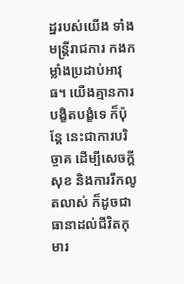ដ្ឋរបស់យើង ទាំងមន្រ្តីរាជការ កងកម្លាំងប្រដាប់អាវុធ។ យើងគ្មានការបង្ខិតបង្ខំទេ ក៏ប៉ុន្តែ នេះជាការបរិច្ចាគ ដើម្បីសេចក្តីសុខ និងការរីកលូតលាស់ ក៏ដូចជាធានាដល់ជីវិតកុមារ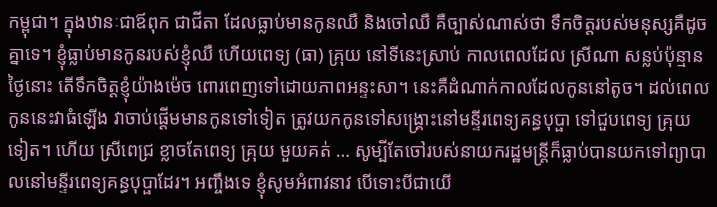កម្ពុជា។ ក្នុងឋានៈជាឪពុក ជាជីតា ដែលធ្លាប់មានកូនឈឺ និងចៅឈឺ គឺច្បាស់ណាស់ថា ទឹកចិត្តរបស់មនុស្សគឺដូចគ្នាទេ។ ខ្ញុំធ្លាប់មានកូនរបស់ខ្ញុំឈឺ ហើយពេទ្យ (ធា) គ្រុយ នៅទីនេះស្រាប់ កាលពេលដែល ស្រីណា សន្លប់ប៉ុន្មានថ្ងៃនោះ តើទឹកចិត្តខ្ញុំយ៉ាងម៉េច ពោរពេញទៅដោយភាពអន្ទះសា។ នេះគឺដំណាក់កាលដែលកូននៅតូច។ ដល់ពេលកូននេះវាធំឡើង វាចាប់ផ្តើមមានកូនទៅទៀត ត្រូវយកកូនទៅសង្គ្រោះនៅមន្ទីរពេទ្យគន្ធបុប្ផា ទៅជួបពេទ្យ គ្រុយ ទៀត។ ហើយ ស្រីពេជ្រ ខ្លាចតែពេទ្យ គ្រុយ មួយគត់ … សូម្បីតែចៅរបស់នាយករដ្ឋមន្រ្តីក៏ធ្លាប់បានយកទៅព្យាបាលនៅមន្ទីរពេទ្យគន្ធបុប្ផាដែរ។ អញ្ចឹងទេ ខ្ញុំសូមអំពាវនាវ បើទោះបីជាយើ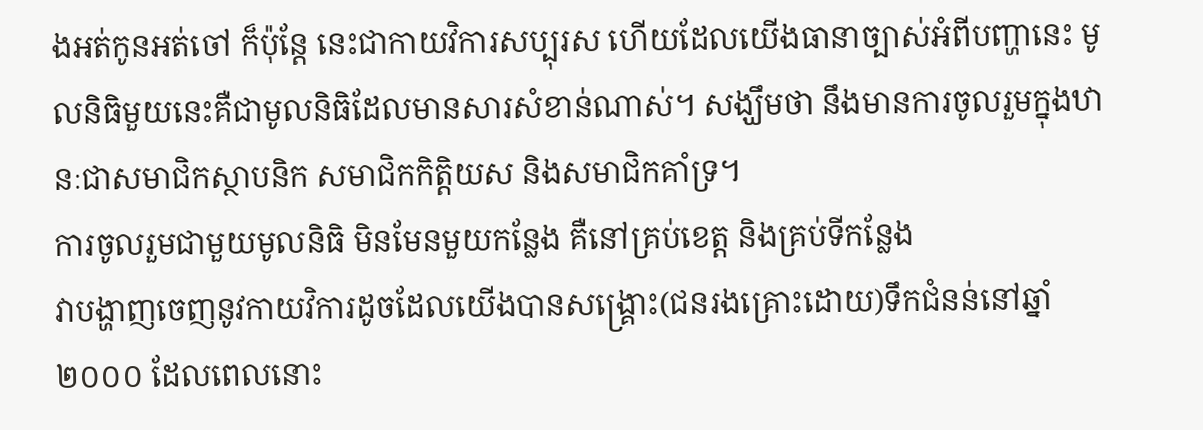ងអត់កូនអត់ចៅ ក៏ប៉ុន្តែ នេះជាកាយវិការសប្បុរស ហើយដែលយើងធានាច្បាស់អំពីបញ្ហានេះ មូលនិធិមួយនេះគឺជាមូលនិធិដែលមានសារសំខាន់ណាស់។ សង្ឃឹមថា នឹងមានការចូលរួមក្នុងឋានៈជាសមាជិកស្ថាបនិក សមាជិកកិត្តិយស និងសមាជិកគាំទ្រ។
ការចូលរួមជាមួយមូលនិធិ មិនមែនមួយកន្លែង គឺនៅគ្រប់ខេត្ត និងគ្រប់ទីកន្លែង
វាបង្ហាញចេញនូវកាយវិការដូចដែលយើងបានសង្គ្រោះ(ជនរងគ្រោះដោយ)ទឹកជំនន់នៅឆ្នាំ ២០០០ ដែលពេលនោះ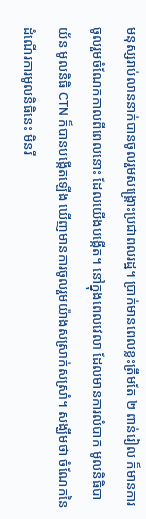មនុស្សរាប់លាននាក់បានចូលរួមសង្គ្រោះប្រជាពលរដ្ឋ។ ប្រាក់មានពេលខ្លះត្រឹមតែ ២ ពាន់រៀល ក៏មានការចូលរួមចំណែកកាលពីពេលនោះ ដែលយើងបង្កើត។ នៅក្នុងពេលវេលា ដែលមានការលំបាក មូលនិធិបាយ័ន មូលនិធិ CTN ក៏បានបង្កើតឡើង ឃើញមានការចូលរួមយ៉ាងសស្រាក់សស្រាំ។ សង្ឃឹមថា ចំណែកនៃដំណើរការមូលនិធិនេះ មិនរី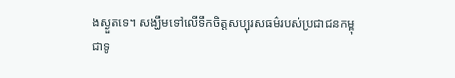ងស្ងួតទេ។ សង្ឃឹមទៅលើទឹកចិត្តសប្បុរសធម៌របស់ប្រជាជនកម្ពុជាទូ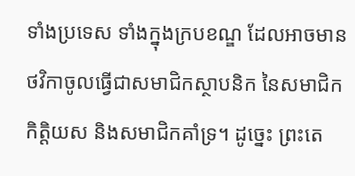ទាំងប្រទេស ទាំងក្នុងក្របខណ្ឌ ដែលអាចមានថវិកាចូលធ្វើជាសមាជិកស្ថាបនិក នៃសមាជិកកិត្តិយស និងសមាជិកគាំទ្រ។ ដូច្នេះ ព្រះតេ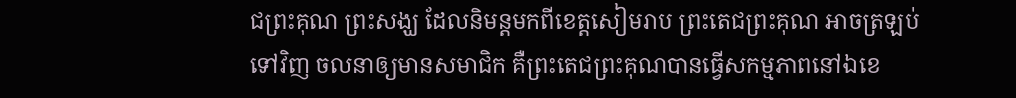ជព្រះគុណ ព្រះសង្ឃ ដែលនិមន្តមកពីខេត្តសៀមរាប ព្រះតេជព្រះគុណ អាចត្រឡប់ទៅវិញ ចលនាឲ្យមានសមាជិក គឺព្រះតេជព្រះគុណបានធ្វើសកម្មភាពនៅឯខេ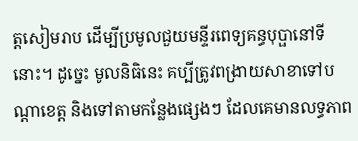ត្តសៀមរាប ដើម្បីប្រមូលជួយមន្ទីរពេទ្យគន្ធបុប្ផានៅទីនោះ។ ដូច្នេះ មូលនិធិនេះ គប្បីត្រូវពង្រាយសាខាទៅបណ្តាខេត្ត និងទៅតាមកន្លែងផ្សេងៗ ដែលគេមានលទ្ធភាព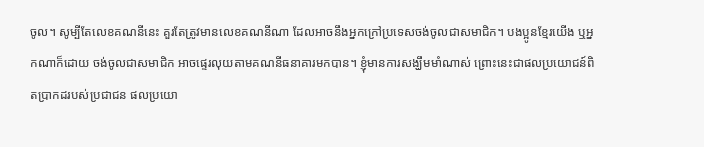ចូល។ សូម្បីតែលេខគណនីនេះ គួរតែត្រូវមានលេខគណនីណា ដែលអាចនឹងអ្នកក្រៅប្រទេសចង់ចូលជាសមាជិក។ បងប្អូនខ្មែរយើង ឬអ្នកណាក៏ដោយ ចង់ចូលជាសមាជិក អាចផ្ទេរលុយតាមគណនីធនាគារមកបាន។ ខ្ញុំមានការសង្ឃឹមមាំណាស់ ព្រោះនេះជាផលប្រយោជន៍ពិតប្រាកដរបស់ប្រជាជន ផលប្រយោ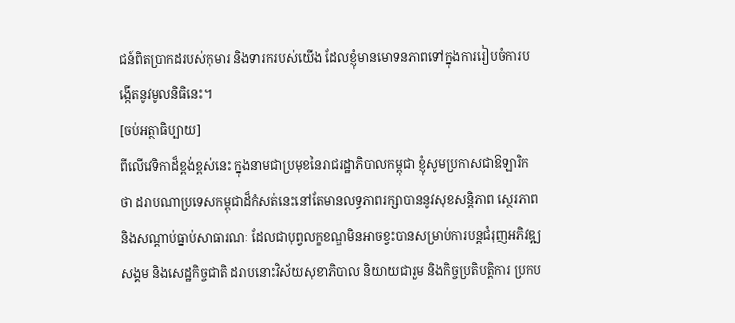ជន៍ពិតប្រាកដរបស់កុមារ និងទារករបស់យើង ដែលខ្ញុំមានមោទនភាពទៅក្នុងការរៀបចំការបង្កើតនូវមូលនិធិនេះ។
[ចប់អត្ថាធិប្បាយ]
ពីលើវេទិកាដ៏ខ្ពង់ខ្ពស់នេះ ក្នុងនាមជាប្រមុខនៃរាជរដ្ឋាភិបាលកម្ពុជា ខ្ញុំសូមប្រកាសជាឱឡារិកថា ដរាបណាប្រទេសកម្ពុជាដ៏កំសត់នេះនៅតែមានលទ្ធភាពរក្សាបាននូវសុខសន្តិភាព សេ្ថរភាព និងសណ្តាប់ធ្នាប់សាធារណៈ ដែលជាបុព្វលក្ខខណ្ឌមិនឤចខ្វះបានសម្រាប់ការបន្តជំរុញអភិវឌ្ឍសង្គម និងសេដ្ឋកិច្ចជាតិ ដរាបនោះវិស័យសុខាភិបាល និយាយជារួម និងកិច្ចប្រតិបត្តិការ ប្រកប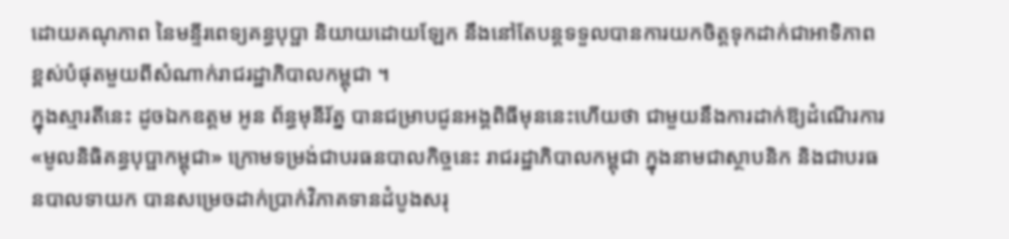ដោយគណុភាព នៃមន្ទីរពេទ្យគន្ធបុប្ផា និយាយដោយឡែក នឹងនៅតែបន្តទទួលបានការយកចិត្តទុកដាក់ជាឤទិភាពខ្ពស់បំផុតមួយពីសំណាក់រាជរដ្ឋាភិបាលកម្ពុជា ។
ក្នុងស្មារតីនេះ ដូចឯកឧត្តម អូន ព័ន្ធមុនីរ័ត្ន បានជម្រាបជូនអង្គពិធីមុននេះហើយថា ជាមួយនឹងការដាក់ឱ្យដំណើរការ «មូលនិធិគន្ធបុប្ផាកម្ពុជា» ក្រោមទម្រង់ជាបរធនបាលកិច្ចនេះ រាជរដ្ឋាភិបាលកម្ពុជា ក្នុងនាមជាស្ថាបនិក និងជាបរធនបាលទាយក បានសម្រេចដាក់ប្រាក់វិភាគទានដំបូងសរុ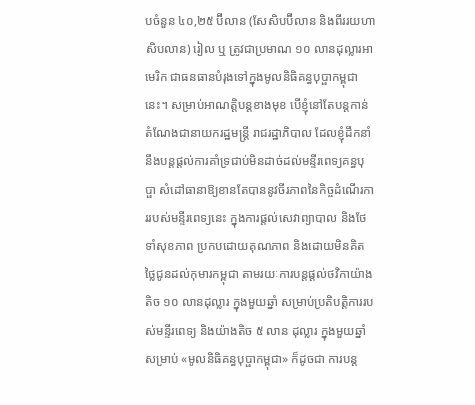បចំនួន ៤០,២៥ ប៊ីលាន (សែសិបប៊ីលាន និងពីររយហាសិបលាន) រៀល ឬ ត្រូវជាប្រមាណ ១០ លានដុល្លារឤមេរិក ជាធនធានបំរុងទៅក្នុងមូលនិធិគន្ធបុប្ផាកម្ពុជានេះ។ សម្រាប់អាណត្តិបន្តខាងមុខ បើខ្ញុំនៅតែបន្តកាន់តំណែងជានាយករដ្ឋមន្រ្តី រាជរដ្ឋាភិបាល ដែលខ្ញុំដឹកនាំ នឹងបន្តផ្តល់ការគាំទ្រជាប់មិនដាច់ដល់មន្ទីរពេទ្យគន្ធបុប្ផា សំដៅធានាឱ្យខានតែបាននូវចីរភាពនៃកិច្ចដំណើរការរបស់មន្ទីរពេទ្យនេះ ក្នុងការផ្តល់សេវាព្យាបាល និងថែទាំសុខភាព ប្រកបដោយគុណភាព និងដោយមិនគិតថ្លៃជូនដល់កុមារកម្ពុជា តាមរយៈការបន្តផ្តល់ថវិកាយ៉ាងតិច ១០ លានដុល្លារ ក្នុងមួយឆ្នាំ សម្រាប់ប្រតិបត្តិការរបស់មន្ទីរពេទ្យ និងយ៉ាងតិច ៥ លាន ដុល្លារ ក្នុងមួយឆ្នាំសម្រាប់ «មូលនិធិគន្ធបុប្ផាកម្ពុជា» ក៏ដូចជា ការបន្ត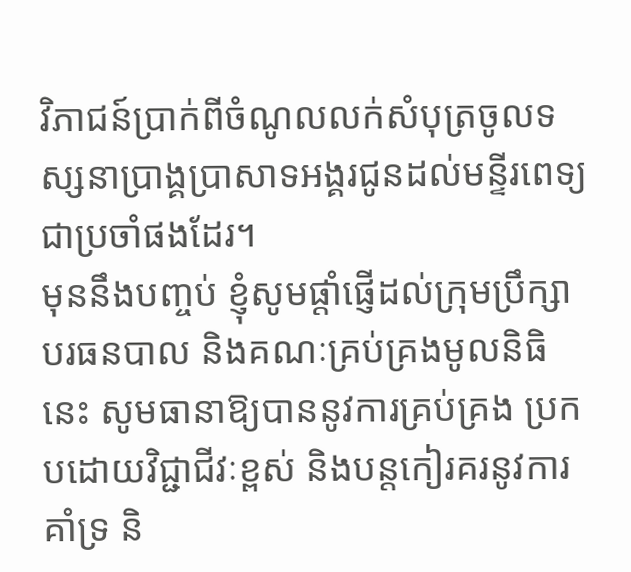វិភាជន៍ប្រាក់ពីចំណូលលក់សំបុត្រចូលទស្សនាប្រាង្គប្រាសាទអង្គរជូនដល់មន្ទីរពេទ្យជាប្រចាំផងដែរ។
មុននឹងបញ្ចប់ ខ្ញុំសូមផ្តាំផ្ញើដល់ក្រុមប្រឹក្សាបរធនបាល និងគណៈគ្រប់គ្រងមូលនិធិនេះ សូមធានាឱ្យបាននូវការគ្រប់គ្រង ប្រកបដោយវិជ្ជាជីវៈខ្ពស់ និងបន្តកៀរគរនូវការគាំទ្រ និ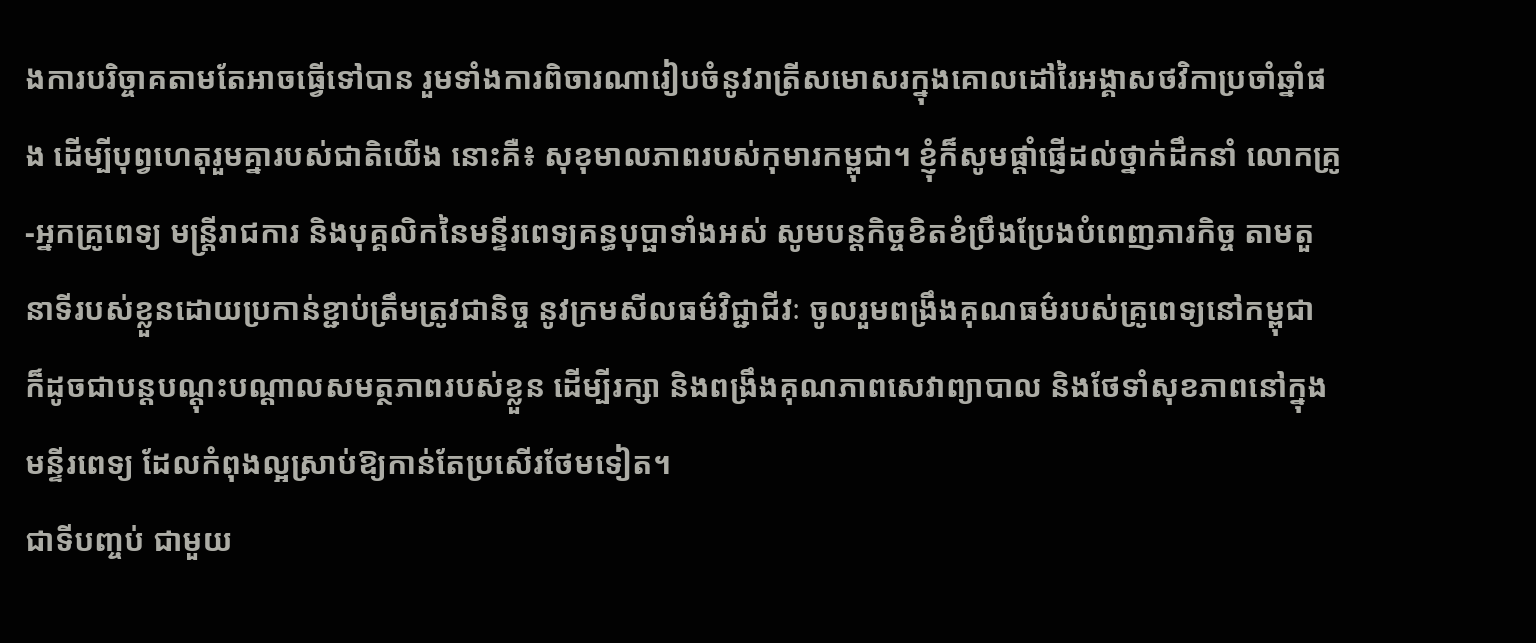ងការបរិច្ចាគតាមតែឤចធ្វើទៅបាន រួមទាំងការពិចារណារៀបចំនូវរាត្រីសមោសរក្នុងគោលដៅរៃអង្គាសថវិកាប្រចាំឆ្នាំផង ដើម្បីបុព្វហេតុរួមគ្នារបស់ជាតិយើង នោះគឺ៖ សុខុមាលភាពរបស់កុមារកម្ពុជា។ ខ្ញុំក៏សូមផ្តាំផ្ញើដល់ថ្នាក់ដឹកនាំ លោកគ្រូ-អ្នកគ្រូពេទ្យ មន្រ្តីរាជការ និងបុគ្គលិកនៃមន្ទីរពេទ្យគន្ធបុប្ផាទាំងអស់ សូមបន្តកិច្ចខិតខំប្រឹងប្រែងបំពេញភារកិច្ច តាមតួនាទីរបស់ខ្លួនដោយប្រកាន់ខ្ជាប់ត្រឹមត្រូវជានិច្ច នូវក្រមសីលធម៌វិជ្ជាជីវៈ ចូលរួមពង្រឹងគុណធម៌របស់គ្រូពេទ្យនៅកម្ពុជា ក៏ដូចជាបន្តបណ្តុះបណ្តាលសមត្ថភាពរបស់ខ្លួន ដើម្បីរក្សា និងពង្រឹងគុណភាពសេវាព្យាបាល និងថែទាំសុខភាពនៅក្នុងមន្ទីរពេទ្យ ដែលកំពុងល្អស្រាប់ឱ្យកាន់តែប្រសើរថែមទៀត។
ជាទីបញ្ចប់ ជាមួយ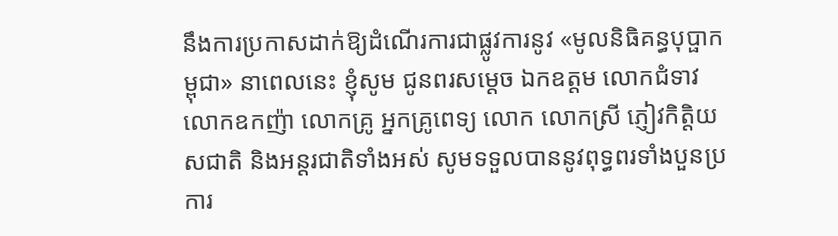នឹងការប្រកាសដាក់ឱ្យដំណើរការជាផ្លូវការនូវ «មូលនិធិគន្ធបុប្ផាកម្ពុជា» នាពេលនេះ ខ្ញុំសូម ជូនពរសមេ្តច ឯកឧត្តម លោកជំទាវ លោកឧកញ៉ា លោកគ្រូ អ្នកគ្រូពេទ្យ លោក លោកស្រី ភ្ញៀវកិត្តិយសជាតិ និងអន្តរជាតិទាំងអស់ សូមទទួលបាននូវពុទ្ធពរទាំងបួនប្រការ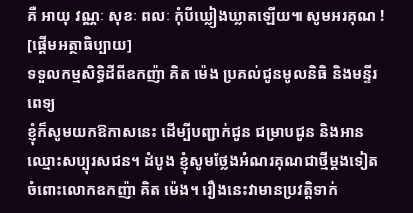គឺ ឤយុ វណ្ណៈ សុខៈ ពលៈ កុំបីឃ្លៀងឃ្លាតឡើយ៕ សូមអរគុណ !
[ផ្តើមអត្ថាធិប្បាយ]
ទទួលកម្មសិទ្ធិដីពីឧកញ៉ា គិត ម៉េង ប្រគល់ជូនមូលនិធិ និងមន្ទីរពេទ្យ
ខ្ញុំក៏សូមយកឱកាសនេះ ដើម្បីបញ្ជាក់ជូន ជម្រាបជូន និងអានឈ្មោះសប្បុរសជន។ ដំបូង ខ្ញុំសូមថ្លែងអំណរគុណជាថ្មីម្តងទៀត ចំពោះលោកឧកញ៉ា គិត ម៉េង។ រឿងនេះវាមានប្រវត្តិទាក់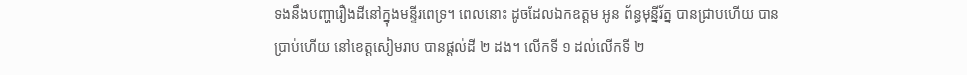ទងនឹងបញ្ហារឿងដីនៅក្នុងមន្ទីរពេទ្រ។ ពេលនោះ ដូចដែលឯកឧត្តម អូន ព័ន្ធមុន្នីរ័ត្ន បានជ្រាបហើយ បានប្រាប់ហើយ នៅខេត្តសៀមរាប បានផ្តល់ដី ២ ដង។ លើកទី ១ ដល់លើកទី ២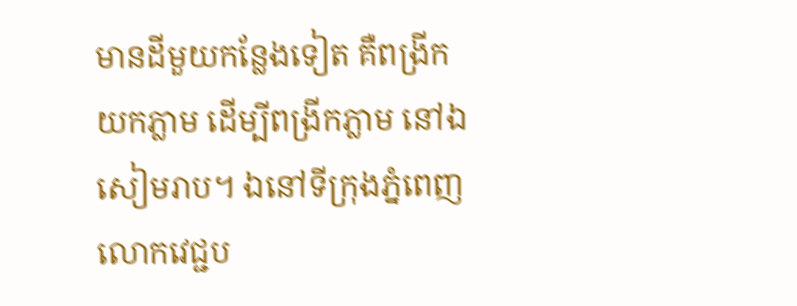មានដីមួយកន្លែងទៀត គឺពង្រីកយកភ្លាម ដើម្បីពង្រីកភ្លាម នៅឯសៀមរាប។ ឯនៅទីក្រុងភ្នំពេញ លោកវេជ្ជប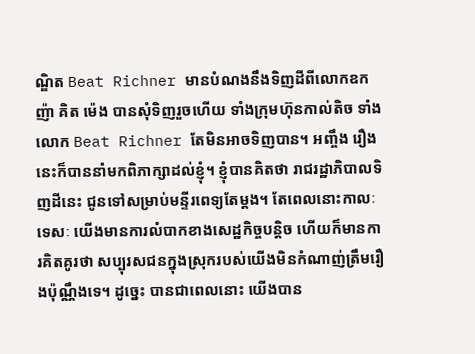ណ្ឌិត Beat Richner មានបំណងនឹងទិញដីពីលោកឧកញ៉ា គិត ម៉េង បានសុំទិញរួចហើយ ទាំងក្រុមហ៊ុនកាល់តិច ទាំងលោក Beat Richner តែមិនអាចទិញបាន។ អញ្ចឹង រឿងនេះក៏បាននាំមកពិភាក្សាដល់ខ្ញុំ។ ខ្ញុំបានគិតថា រាជរដ្ឋាភិបាលទិញដីនេះ ជូនទៅសម្រាប់មន្ទីរពេទ្យតែម្តង។ តែពេលនោះកាលៈទេសៈ យើងមានការលំបាកខាងសេដ្ឋកិច្ចបន្តិច ហើយក៏មានការគិតគូរថា សប្បុរសជនក្នុងស្រុករបស់យើងមិនកំណាញ់ត្រឹមរឿងប៉ុណ្ណឹងទេ។ ដូច្នេះ បានជាពេលនោះ យើងបាន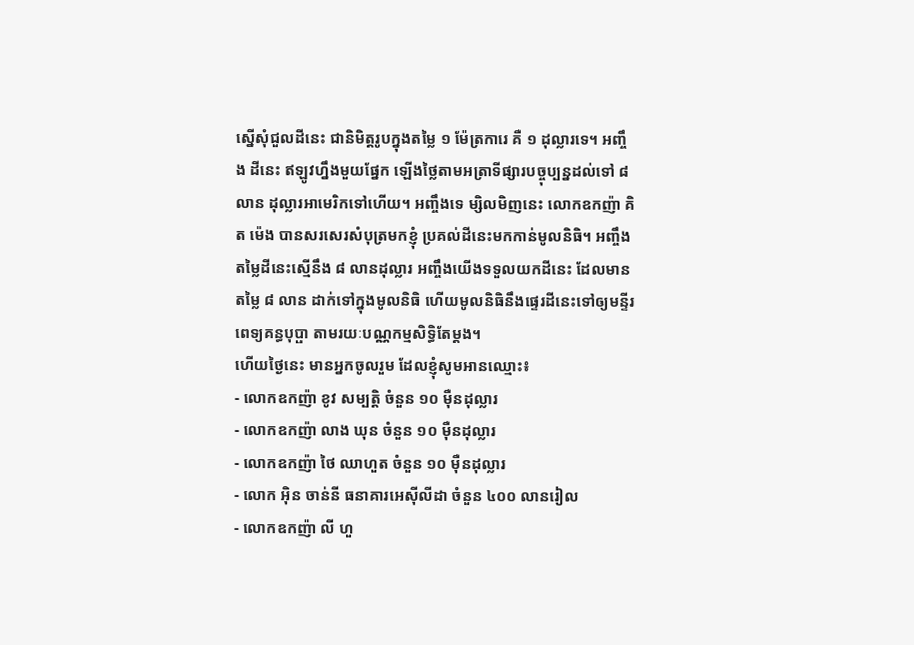ស្នើសុំជួលដីនេះ ជានិមិត្តរូបក្នុងតម្លៃ ១ ម៉ែត្រការេ គឺ ១ ដុល្លារទេ។ អញ្ចឹង ដីនេះ ឥឡូវហ្នឹងមួយផ្នែក ឡើងថ្លៃតាមអត្រាទីផ្សារបច្ចុប្បន្នដល់ទៅ ៨ លាន ដុល្លារអាមេរិកទៅហើយ។ អញ្ចឹងទេ ម្សិលមិញនេះ លោកឧកញ៉ា គិត ម៉េង បានសរសេរសំបុត្រមកខ្ញុំ ប្រគល់ដីនេះមកកាន់មូលនិធិ។ អញ្ចឹងតម្លៃដីនេះស្មើនឹង ៨ លានដុល្លារ អញ្ចឹងយើងទទួលយកដីនេះ ដែលមានតម្លៃ ៨ លាន ដាក់ទៅក្នុងមូលនិធិ ហើយមូលនិធិនឹងផ្ទេរដីនេះទៅឲ្យមន្ទីរពេទ្យគន្ធបុប្ផា តាមរយៈបណ្ណកម្មសិទ្ធិតែម្តង។
ហើយថ្ងៃនេះ មានអ្នកចូលរួម ដែលខ្ញុំសូមអានឈ្មោះ៖
- លោកឧកញ៉ា ខូវ សម្បត្តិ ចំនួន ១០ ម៉ឺនដុល្លារ
- លោកឧកញ៉ា លាង ឃុន ចំនួន ១០ ម៉ឺនដុល្លារ
- លោកឧកញ៉ា ថៃ ឈាហួត ចំនួន ១០ ម៉ឺនដុល្លារ
- លោក អ៊ិន ចាន់នី ធនាគារអេស៊ីលីដា ចំនួន ៤០០ លានរៀល
- លោកឧកញ៉ា លី ហួ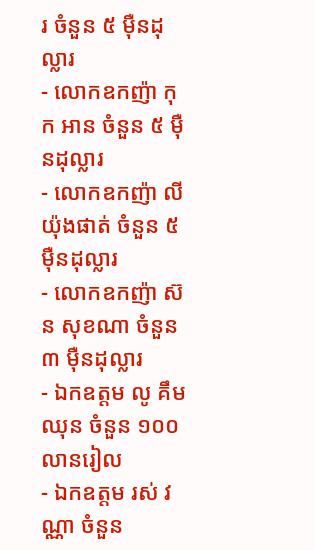រ ចំនួន ៥ ម៉ឺនដុល្លារ
- លោកឧកញ៉ា កុក អាន ចំនួន ៥ ម៉ឺនដុល្លារ
- លោកឧកញ៉ា លី យ៉ុងផាត់ ចំនួន ៥ ម៉ឺនដុល្លារ
- លោកឧកញ៉ា ស៊ន សុខណា ចំនួន ៣ ម៉ឺនដុល្លារ
- ឯកឧត្តម លូ គឹមឈុន ចំនួន ១០០ លានរៀល
- ឯកឧត្តម រស់ វណ្ណា ចំនួន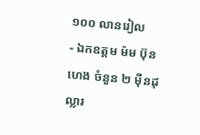១០០ លានរៀល
- ឯកឧត្តម ម៉ម ប៊ុនហេង ចំនួន ២ ម៉ឺនដុល្លារ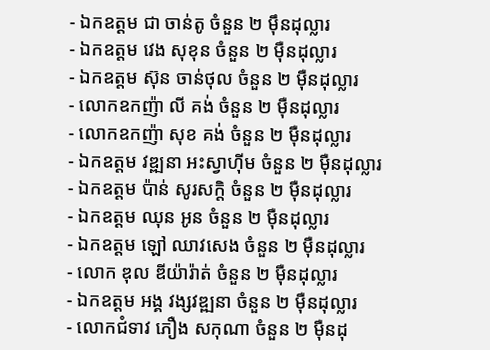- ឯកឧត្តម ជា ចាន់តូ ចំនួន ២ ម៉ឹនដុល្លារ
- ឯកឧត្តម វេង សុខុន ចំនួន ២ ម៉ឺនដុល្លារ
- ឯកឧត្តម ស៊ុន ចាន់ថុល ចំនួន ២ ម៉ឺនដុល្លារ
- លោកឧកញ៉ា លី គង់ ចំនួន ២ ម៉ឺនដុល្លារ
- លោកឧកញ៉ា សុខ គង់ ចំនួន ២ ម៉ឺនដុល្លារ
- ឯកឧត្តម វឌ្ឍនា អះស្វាហ៊ីម ចំនួន ២ ម៉ឺនដុល្លារ
- ឯកឧត្តម ប៉ាន់ សូរសក្តិ ចំនួន ២ ម៉ឺនដុល្លារ
- ឯកឧត្តម ឈុន អូន ចំនួន ២ ម៉ឺនដុល្លារ
- ឯកឧត្តម ឡៅ ឈាវសេង ចំនួន ២ ម៉ឺនដុល្លារ
- លោក ឌុល ឌីយ៉ារ៉ាត់ ចំនួន ២ ម៉ឺនដុល្លារ
- ឯកឧត្តម អង្គ វង្សវឌ្ឍនា ចំនួន ២ ម៉ឺនដុល្លារ
- លោកជំទាវ ភឿង សកុណា ចំនួន ២ ម៉ឺនដុ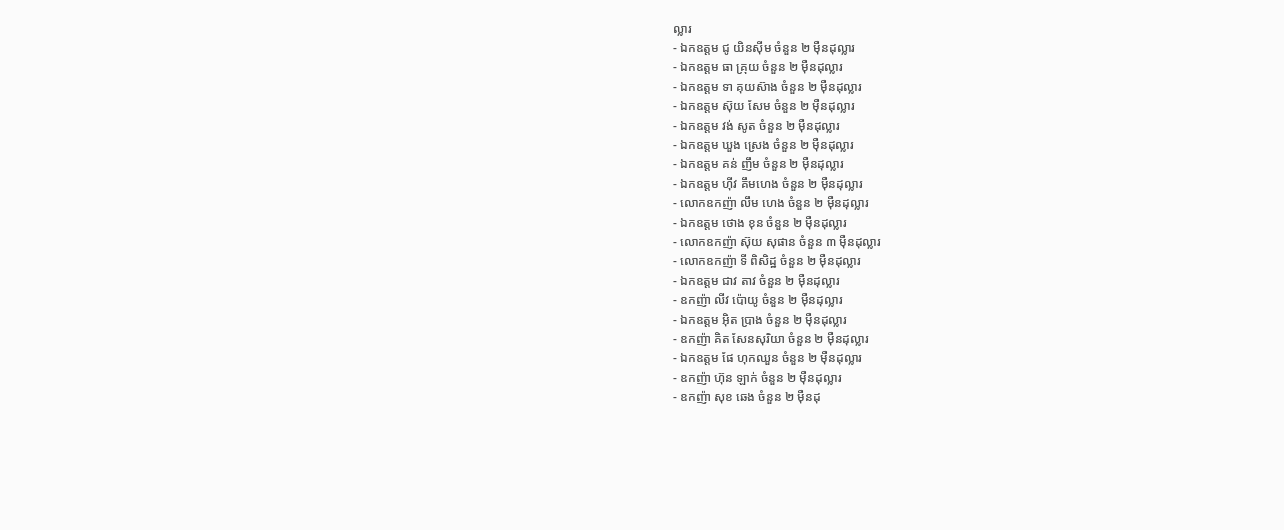ល្លារ
- ឯកឧត្តម ជូ យិនស៊ីម ចំនួន ២ ម៉ឺនដុល្លារ
- ឯកឧត្តម ធា គ្រុយ ចំនួន ២ ម៉ឺនដុល្លារ
- ឯកឧត្តម ទា គុយស៊ាង ចំនួន ២ ម៉ឺនដុល្លារ
- ឯកឧត្តម ស៊ុយ សែម ចំនួន ២ ម៉ឺនដុល្លារ
- ឯកឧត្តម វង់ សូត ចំនួន ២ ម៉ឺនដុល្លារ
- ឯកឧត្តម ឃួង ស្រេង ចំនួន ២ ម៉ឺនដុល្លារ
- ឯកឧត្តម គន់ ញឹម ចំនួន ២ ម៉ឺនដុល្លារ
- ឯកឧត្តម ហ៊ីវ គឹមហេង ចំនួន ២ ម៉ឺនដុល្លារ
- លោកឧកញ៉ា លឹម ហេង ចំនួន ២ ម៉ឺនដុល្លារ
- ឯកឧត្តម ថោង ខុន ចំនួន ២ ម៉ឺនដុល្លារ
- លោកឧកញ៉ា ស៊ុយ សុផាន ចំនួន ៣ ម៉ឺនដុល្លារ
- លោកឧកញ៉ា ទី ពិសិដ្ឋ ចំនួន ២ ម៉ឺនដុល្លារ
- ឯកឧត្តម ជាវ តាវ ចំនួន ២ ម៉ឺនដុល្លារ
- ឧកញ៉ា លីវ ប៉ោយូ ចំនួន ២ ម៉ឺនដុល្លារ
- ឯកឧត្តម អ៊ិត ប្រាង ចំនួន ២ ម៉ឺនដុល្លារ
- ឧកញ៉ា គិត សែនសុរិយា ចំនួន ២ ម៉ឺនដុល្លារ
- ឯកឧត្តម ផែ ហុកឈួន ចំនួន ២ ម៉ឺនដុល្លារ
- ឧកញ៉ា ហ៊ុន ឡាក់ ចំនួន ២ ម៉ឺនដុល្លារ
- ឧកញ៉ា សុខ ឆេង ចំនួន ២ ម៉ឺនដុ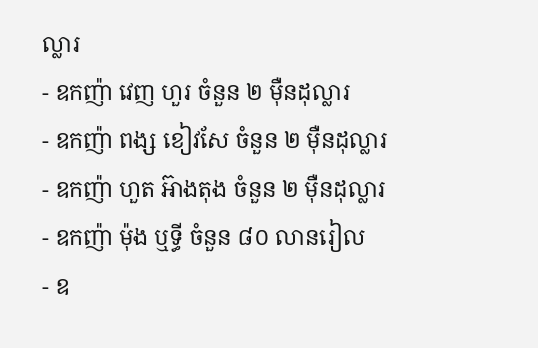ល្លារ
- ឧកញ៉ា វេញ ហួរ ចំនួន ២ ម៉ឺនដុល្លារ
- ឧកញ៉ា ពង្ស ខៀវសែ ចំនួន ២ ម៉ឺនដុល្លារ
- ឧកញ៉ា ហួត អ៊ាងតុង ចំនួន ២ ម៉ឺនដុល្លារ
- ឧកញ៉ា ម៉ុង ឬទ្ធី ចំនួន ៨០ លានរៀល
- ឧ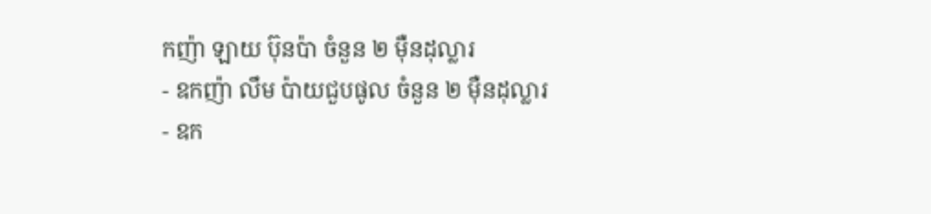កញ៉ា ឡាយ ប៊ុនប៉ា ចំនួន ២ ម៉ឺនដុល្លារ
- ឧកញ៉ា លឹម ប៉ាយជួបផូល ចំនួន ២ ម៉ឺនដុល្លារ
- ឧក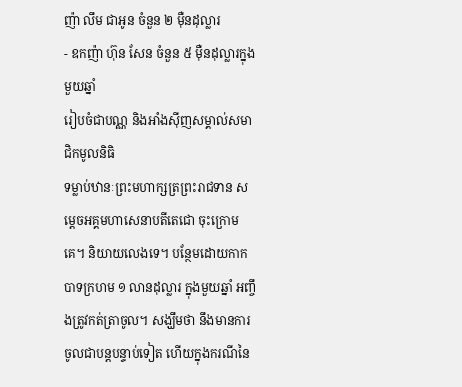ញ៉ា លឹម ជាអូន ចំនួន ២ ម៉ឺនដុល្លារ
- ឧកញ៉ា ហ៊ុន សែន ចំនួន ៥ ម៉ឺនដុល្លារក្នុងមួយឆ្នាំ
រៀបចំជាបណ្ណ និងអាំងស៊ីញសម្គាល់សមាជិកមូលនិធិ
ទម្លាប់ឋានៈព្រះមហាក្សត្រព្រះរាជទាន សម្តេចអគ្គមហាសេនាបតីតេជោ ចុះក្រោមគេ។ និយាយលេងទេ។ បន្ថែមដោយកាកបាទក្រហម ១ លានដុល្លារ ក្នុងមួយឆ្នាំ អញ្ចឹងត្រូវកត់ត្រាចូល។ សង្ឃឹមថា នឹងមានការចូលជាបន្តបន្ទាប់ទៀត ហើយក្នុងករណីនៃ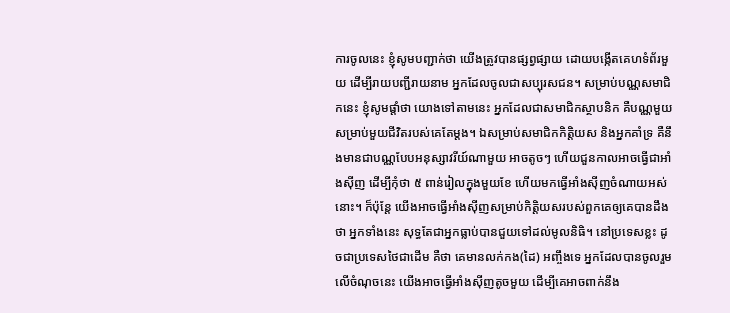ការចូលនេះ ខ្ញុំសូមបញ្ជាក់ថា យើងត្រូវបានផ្សព្វផ្សាយ ដោយបង្កើតគេហទំព័រមួយ ដើម្បីរាយបញ្ជីរាយនាម អ្នកដែលចូលជាសប្បុរសជន។ សម្រាប់បណ្ណសមាជិកនេះ ខ្ញុំសូមផ្តាំថា យោងទៅតាមនេះ អ្នកដែលជាសមាជិកស្ថាបនិក គឺបណ្ណមួយសម្រាប់មួយជីវិតរបស់គេតែម្តង។ ឯសម្រាប់សមាជិកកិត្តិយស និងអ្នកគាំទ្រ គឺនឹងមានជាបណ្ណបែបអនុស្សាវរីយ៍ណាមួយ អាចតូចៗ ហើយជួនកាលអាចធ្វើជាអាំងស៊ីញ ដើម្បីកុំថា ៥ ពាន់រៀលក្នុងមួយខែ ហើយមកធ្វើអាំងស៊ីញចំណាយអស់នោះ។ ក៏ប៉ុន្តែ យើងអាចធ្វើអាំងស៊ីញសម្រាប់កិត្តិយសរបស់ពួកគេឲ្យគេបានដឹងថា អ្នកទាំងនេះ សុទ្ធតែជាអ្នកធ្លាប់បានជួយទៅដល់មូលនិធិ។ នៅប្រទេសខ្លះ ដូចជាប្រទេសថៃជាដើម គឺថា គេមានលក់កង(ដៃ) អញ្ចឹងទេ អ្នកដែលបានចូលរួមលើចំណុចនេះ យើងអាចធ្វើអាំងស៊ីញតូចមួយ ដើម្បីគេអាចពាក់នឹង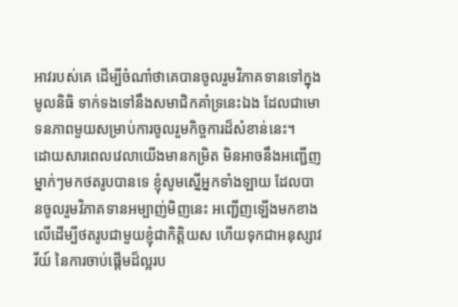អាវរបស់គេ ដើម្បីចំណាំថាគេបានចូលរួមវិភាគទានទៅក្នុងមូលនិធិ ទាក់ទងទៅនឹងសមាជិកគាំទ្រនេះឯង ដែលជាមោទនភាពមួយសម្រាប់ការចូលរួមកិច្ចការដ៏សំខាន់នេះ។
ដោយសារពេលវេលាយើងមានកម្រិត មិនអាចនឹងអញ្ជើញម្នាក់ៗមកថតរូបបានទេ ខ្ញុំសូមស្នើអ្នកទាំងឡាយ ដែលបានចូលរួមវិភាគទានអម្បាញ់មិញនេះ អញ្ជើញឡើងមកខាងលើដើម្បីថតរូបជាមួយខ្ញុំជាកិត្តិយស ហើយទុកជាអនុស្សាវរីយ៍ នៃការចាប់ផ្តើមដ៏ល្អរប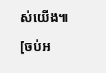ស់យើង៕
[ចប់អ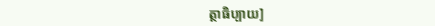ត្ថាធិប្បាយ]